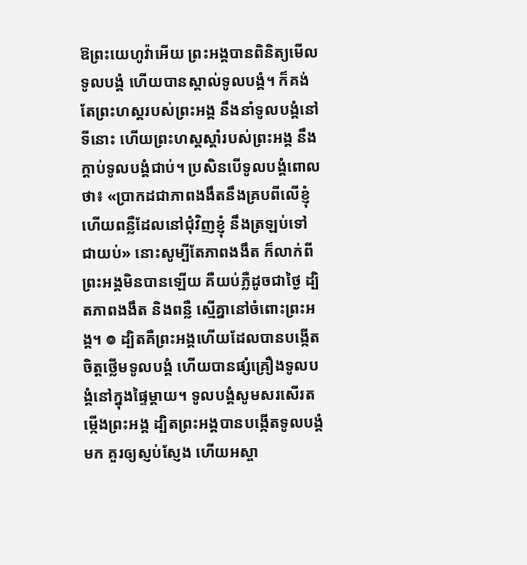ឱព្រះយេហូវ៉ាអើយ ព្រះអង្គបានពិនិត្យមើលទូលបង្គំ ហើយបានស្គាល់ទូលបង្គំ។ ក៏គង់តែព្រះហស្តរបស់ព្រះអង្គ នឹងនាំទូលបង្គំនៅទីនោះ ហើយព្រះហស្តស្តាំរបស់ព្រះអង្គ នឹងក្តាប់ទូលបង្គំជាប់។ ប្រសិនបើទូលបង្គំពោលថា៖ «ប្រាកដជាភាពងងឹតនឹងគ្របពីលើខ្ញុំ ហើយពន្លឺដែលនៅជុំវិញខ្ញុំ នឹងត្រឡប់ទៅជាយប់» នោះសូម្បីតែភាពងងឹត ក៏លាក់ពីព្រះអង្គមិនបានឡើយ គឺយប់ភ្លឺដូចជាថ្ងៃ ដ្បិតភាពងងឹត និងពន្លឺ ស្មើគ្នានៅចំពោះព្រះអង្គ។ ៙ ដ្បិតគឺព្រះអង្គហើយដែលបានបង្កើត ចិត្តថ្លើមទូលបង្គំ ហើយបានផ្សំគ្រឿងទូលបង្គំនៅក្នុងផ្ទៃម្តាយ។ ទូលបង្គំសូមសរសើរតម្កើងព្រះអង្គ ដ្បិតព្រះអង្គបានបង្កើតទូលបង្គំមក គួរឲ្យស្ញប់ស្ញែង ហើយអស្ចា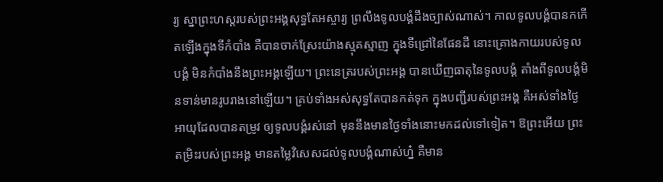រ្យ ស្នាព្រះហស្តរបស់ព្រះអង្គសុទ្ធតែអស្ចារ្យ ព្រលឹងទូលបង្គំដឹងច្បាស់ណាស់។ កាលទូលបង្គំបានកកើតឡើងក្នុងទីកំបាំង គឺបានចាក់ស្រែះយ៉ាងស្មុគស្មាញ ក្នុងទីជ្រៅនៃផែនដី នោះគ្រោងកាយរបស់ទូលបង្គំ មិនកំបាំងនឹងព្រះអង្គឡើយ។ ព្រះនេត្ររបស់ព្រះអង្គ បានឃើញធាតុនៃទូលបង្គំ តាំងពីទូលបង្គំមិនទាន់មានរូបរាងនៅឡើយ។ គ្រប់ទាំងអស់សុទ្ធតែបានកត់ទុក ក្នុងបញ្ជីរបស់ព្រះអង្គ គឺអស់ទាំងថ្ងៃអាយុដែលបានតម្រូវ ឲ្យទូលបង្គំរស់នៅ មុននឹងមានថ្ងៃទាំងនោះមកដល់ទៅទៀត។ ឱព្រះអើយ ព្រះតម្រិះរបស់ព្រះអង្គ មានតម្លៃវិសេសដល់ទូលបង្គំណាស់ហ្ន៎ គឺមាន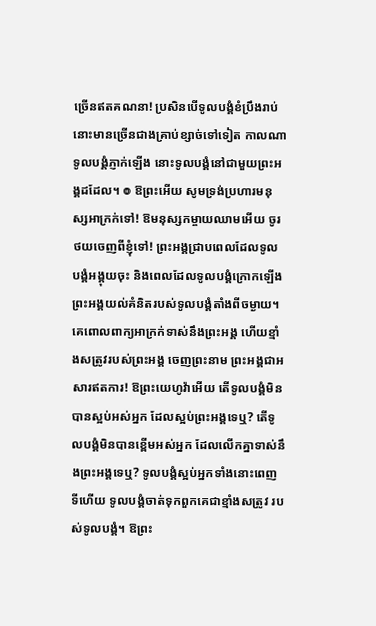ច្រើនឥតគណនា! ប្រសិនបើទូលបង្គំខំប្រឹងរាប់ នោះមានច្រើនជាងគ្រាប់ខ្សាច់ទៅទៀត កាលណាទូលបង្គំភ្ញាក់ឡើង នោះទូលបង្គំនៅជាមួយព្រះអង្គដដែល។ ៙ ឱព្រះអើយ សូមទ្រង់ប្រហារមនុស្សអាក្រក់ទៅ! ឱមនុស្សកម្ចាយឈាមអើយ ចូរថយចេញពីខ្ញុំទៅ! ព្រះអង្គជ្រាបពេលដែលទូលបង្គំអង្គុយចុះ និងពេលដែលទូលបង្គំក្រោកឡើង ព្រះអង្គយល់គំនិតរបស់ទូលបង្គំតាំងពីចម្ងាយ។ គេពោលពាក្យអាក្រក់ទាស់នឹងព្រះអង្គ ហើយខ្មាំងសត្រូវរបស់ព្រះអង្គ ចេញព្រះនាម ព្រះអង្គជាអសារឥតការ! ឱព្រះយេហូវ៉ាអើយ តើទូលបង្គំមិនបានស្អប់អស់អ្នក ដែលស្អប់ព្រះអង្គទេឬ? តើទូលបង្គំមិនបានខ្ពើមអស់អ្នក ដែលលើកគ្នាទាស់នឹងព្រះអង្គទេឬ? ទូលបង្គំស្អប់អ្នកទាំងនោះពេញទីហើយ ទូលបង្គំចាត់ទុកពួកគេជាខ្មាំងសត្រូវ របស់ទូលបង្គំ។ ឱព្រះ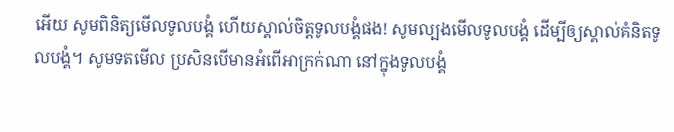អើយ សូមពិនិត្យមើលទូលបង្គំ ហើយស្គាល់ចិត្តទូលបង្គំផង! សូមល្បងមើលទូលបង្គំ ដើម្បីឲ្យស្គាល់គំនិតទូលបង្គំ។ សូមទតមើល ប្រសិនបើមានអំពើអាក្រក់ណា នៅក្នុងទូលបង្គំ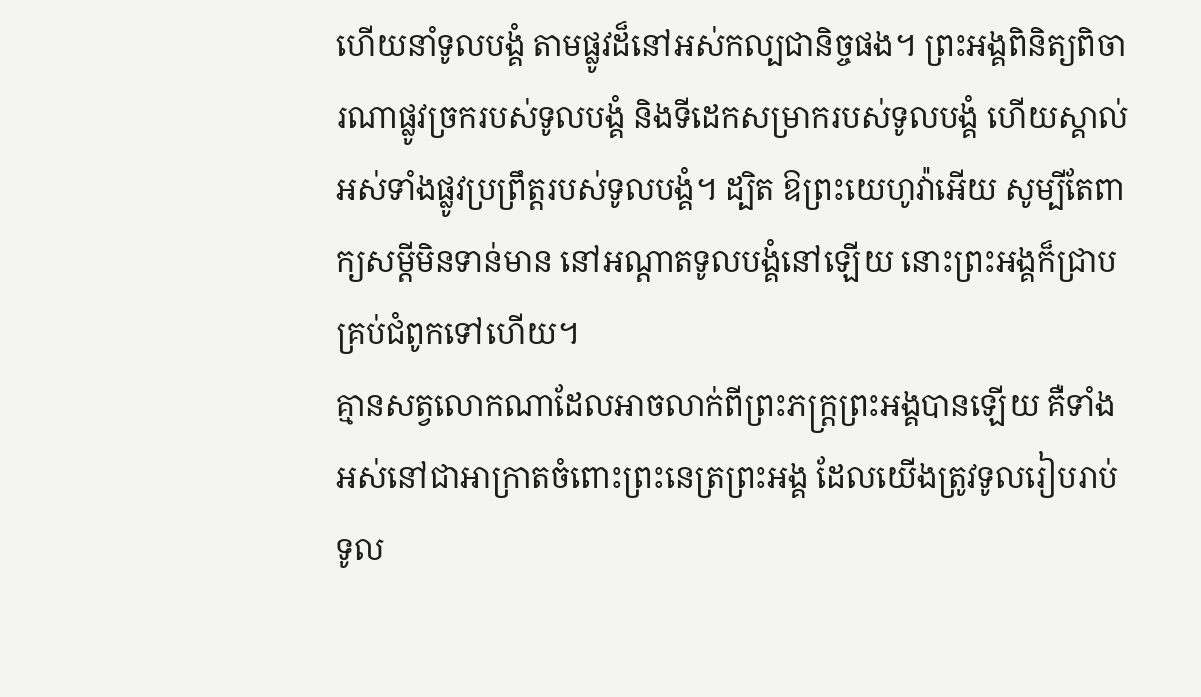ហើយនាំទូលបង្គំ តាមផ្លូវដ៏នៅអស់កល្បជានិច្ចផង។ ព្រះអង្គពិនិត្យពិចារណាផ្លូវច្រករបស់ទូលបង្គំ និងទីដេកសម្រាករបស់ទូលបង្គំ ហើយស្គាល់អស់ទាំងផ្លូវប្រព្រឹត្តរបស់ទូលបង្គំ។ ដ្បិត ឱព្រះយេហូវ៉ាអើយ សូម្បីតែពាក្យសម្ដីមិនទាន់មាន នៅអណ្ដាតទូលបង្គំនៅឡើយ នោះព្រះអង្គក៏ជ្រាបគ្រប់ជំពូកទៅហើយ។
គ្មានសត្វលោកណាដែលអាចលាក់ពីព្រះភក្ត្រព្រះអង្គបានឡើយ គឺទាំងអស់នៅជាអាក្រាតចំពោះព្រះនេត្រព្រះអង្គ ដែលយើងត្រូវទូលរៀបរាប់ទូល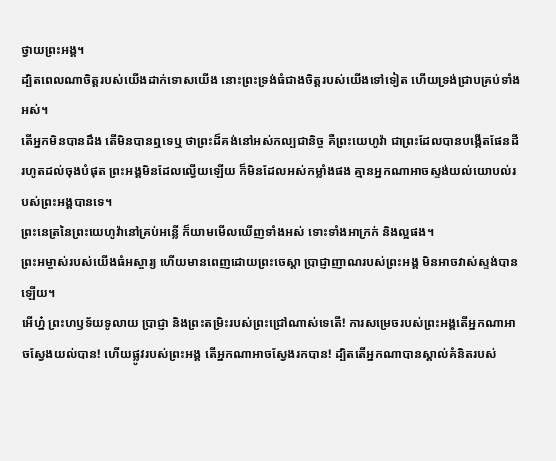ថ្វាយព្រះអង្គ។
ដ្បិតពេលណាចិត្តរបស់យើងដាក់ទោសយើង នោះព្រះទ្រង់ធំជាងចិត្តរបស់យើងទៅទៀត ហើយទ្រង់ជ្រាបគ្រប់ទាំងអស់។
តើអ្នកមិនបានដឹង តើមិនបានឮទេឬ ថាព្រះដ៏គង់នៅអស់កល្បជានិច្ច គឺព្រះយេហូវ៉ា ជាព្រះដែលបានបង្កើតផែនដី រហូតដល់ចុងបំផុត ព្រះអង្គមិនដែលល្វើយឡើយ ក៏មិនដែលអស់កម្លាំងផង គ្មានអ្នកណាអាចស្ទង់យល់យោបល់របស់ព្រះអង្គបានទេ។
ព្រះនេត្រនៃព្រះយេហូវ៉ានៅគ្រប់អន្លើ ក៏យាមមើលឃើញទាំងអស់ ទោះទាំងអាក្រក់ និងល្អផង។
ព្រះអម្ចាស់របស់យើងធំអស្ចារ្យ ហើយមានពេញដោយព្រះចេស្ដា ប្រាជ្ញាញាណរបស់ព្រះអង្គ មិនអាចវាស់ស្ទង់បានឡើយ។
អើហ្ន៎ ព្រះហឫទ័យទូលាយ ប្រាជ្ញា និងព្រះតម្រិះរបស់ព្រះជ្រៅណាស់ទេតើ! ការសម្រេចរបស់ព្រះអង្គតើអ្នកណាអាចស្វែងយល់បាន! ហើយផ្លូវរបស់ព្រះអង្គ តើអ្នកណាអាចស្វែងរកបាន! ដ្បិតតើអ្នកណាបានស្គាល់គំនិតរបស់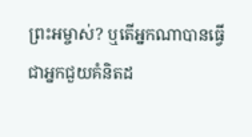ព្រះអម្ចាស់? ឬតើអ្នកណាបានធ្វើជាអ្នកជួយគំនិតដ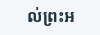ល់ព្រះអ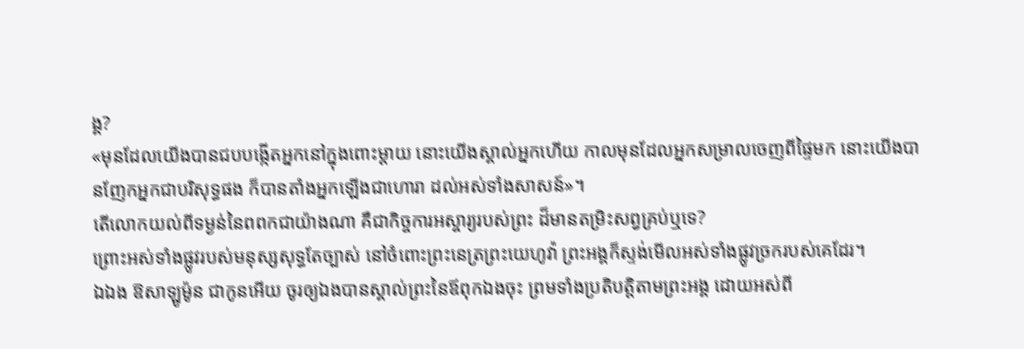ង្គ?
«មុនដែលយើងបានជបបង្កើតអ្នកនៅក្នុងពោះម្តាយ នោះយើងស្គាល់អ្នកហើយ កាលមុនដែលអ្នកសម្រាលចេញពីផ្ទៃមក នោះយើងបានញែកអ្នកជាបរិសុទ្ធផង ក៏បានតាំងអ្នកឡើងជាហោរា ដល់អស់ទាំងសាសន៍»។
តើលោកយល់ពីទម្ងន់នៃពពកជាយ៉ាងណា គឺជាកិច្ចការអស្ចារ្យរបស់ព្រះ ដ៏មានតម្រិះសព្វគ្រប់ឬទេ?
ព្រោះអស់ទាំងផ្លូវរបស់មនុស្សសុទ្ធតែច្បាស់ នៅចំពោះព្រះនេត្រព្រះយេហូវ៉ា ព្រះអង្គក៏ស្ទង់មើលអស់ទាំងផ្លូវច្រករបស់គេដែរ។
ឯឯង ឱសាឡូម៉ូន ជាកូនអើយ ចូរឲ្យឯងបានស្គាល់ព្រះនៃឪពុកឯងចុះ ព្រមទាំងប្រតិបត្តិតាមព្រះអង្គ ដោយអស់ពី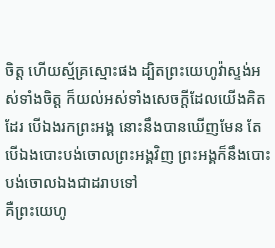ចិត្ត ហើយស្ម័គ្រស្មោះផង ដ្បិតព្រះយេហូវ៉ាស្ទង់អស់ទាំងចិត្ត ក៏យល់អស់ទាំងសេចក្ដីដែលយើងគិតដែរ បើឯងរកព្រះអង្គ នោះនឹងបានឃើញមែន តែបើឯងបោះបង់ចោលព្រះអង្គវិញ ព្រះអង្គក៏នឹងបោះបង់ចោលឯងជាដរាបទៅ
គឺព្រះយេហូ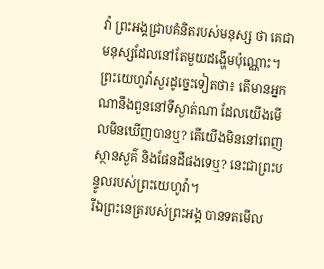វ៉ា ព្រះអង្គជ្រាបគំនិតរបស់មនុស្ស ថា គេជាមនុស្សដែលនៅតែមួយដង្ហើមប៉ុណ្ណោះ។
ព្រះយេហូវ៉ាសួរដូច្នេះទៀតថា៖ តើមានអ្នកណានឹងពួននៅទីស្ងាត់ណា ដែលយើងមើលមិនឃើញបានឬ? តើយើងមិននៅពេញស្ថានសួគ៌ និងផែនដីផងទេឬ? នេះជាព្រះបន្ទូលរបស់ព្រះយេហូវ៉ា។
រីឯព្រះនេត្ររបស់ព្រះអង្គ បានទតមើល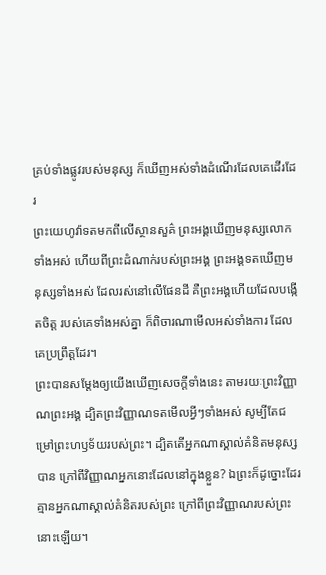គ្រប់ទាំងផ្លូវរបស់មនុស្ស ក៏ឃើញអស់ទាំងដំណើរដែលគេដើរដែរ
ព្រះយេហូវ៉ាទតមកពីលើស្ថានសួគ៌ ព្រះអង្គឃើញមនុស្សលោកទាំងអស់ ហើយពីព្រះដំណាក់របស់ព្រះអង្គ ព្រះអង្គទតឃើញមនុស្សទាំងអស់ ដែលរស់នៅលើផែនដី គឺព្រះអង្គហើយដែលបង្កើតចិត្ត របស់គេទាំងអស់គ្នា ក៏ពិចារណាមើលអស់ទាំងការ ដែលគេប្រព្រឹត្តដែរ។
ព្រះបានសម្ដែងឲ្យយើងឃើញសេចក្តីទាំងនេះ តាមរយៈព្រះវិញ្ញាណព្រះអង្គ ដ្បិតព្រះវិញ្ញាណទតមើលអ្វីៗទាំងអស់ សូម្បីតែជម្រៅព្រះហឫទ័យរបស់ព្រះ។ ដ្បិតតើអ្នកណាស្គាល់គំនិតមនុស្សបាន ក្រៅពីវិញ្ញាណអ្នកនោះដែលនៅក្នុងខ្លួន? ឯព្រះក៏ដូច្នោះដែរ គ្មានអ្នកណាស្គាល់គំនិតរបស់ព្រះ ក្រៅពីព្រះវិញ្ញាណរបស់ព្រះនោះឡើយ។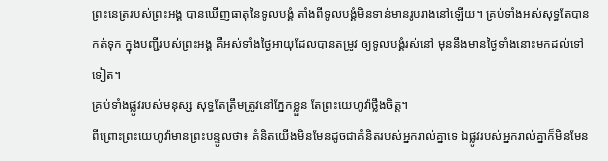ព្រះនេត្ររបស់ព្រះអង្គ បានឃើញធាតុនៃទូលបង្គំ តាំងពីទូលបង្គំមិនទាន់មានរូបរាងនៅឡើយ។ គ្រប់ទាំងអស់សុទ្ធតែបានកត់ទុក ក្នុងបញ្ជីរបស់ព្រះអង្គ គឺអស់ទាំងថ្ងៃអាយុដែលបានតម្រូវ ឲ្យទូលបង្គំរស់នៅ មុននឹងមានថ្ងៃទាំងនោះមកដល់ទៅទៀត។
គ្រប់ទាំងផ្លូវរបស់មនុស្ស សុទ្ធតែត្រឹមត្រូវនៅភ្នែកខ្លួន តែព្រះយេហូវ៉ាថ្លឹងចិត្ត។
ពីព្រោះព្រះយេហូវ៉ាមានព្រះបន្ទូលថា៖ គំនិតយើងមិនមែនដូចជាគំនិតរបស់អ្នករាល់គ្នាទេ ឯផ្លូវរបស់អ្នករាល់គ្នាក៏មិនមែន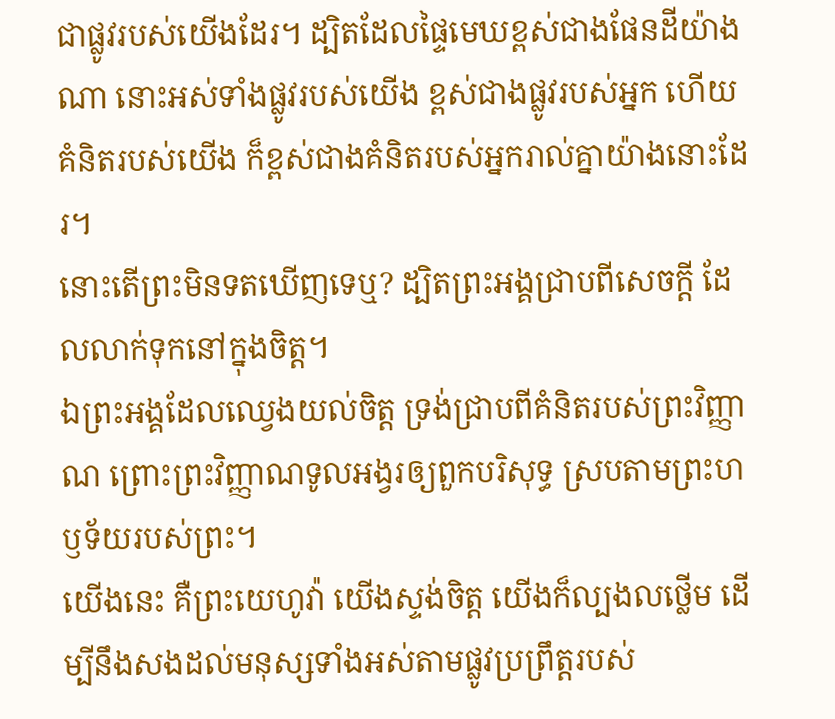ជាផ្លូវរបស់យើងដែរ។ ដ្បិតដែលផ្ទៃមេឃខ្ពស់ជាងផែនដីយ៉ាងណា នោះអស់ទាំងផ្លូវរបស់យើង ខ្ពស់ជាងផ្លូវរបស់អ្នក ហើយគំនិតរបស់យើង ក៏ខ្ពស់ជាងគំនិតរបស់អ្នករាល់គ្នាយ៉ាងនោះដែរ។
នោះតើព្រះមិនទតឃើញទេឬ? ដ្បិតព្រះអង្គជ្រាបពីសេចក្ដី ដែលលាក់ទុកនៅក្នុងចិត្ត។
ឯព្រះអង្គដែលឈ្វេងយល់ចិត្ត ទ្រង់ជ្រាបពីគំនិតរបស់ព្រះវិញ្ញាណ ព្រោះព្រះវិញ្ញាណទូលអង្វរឲ្យពួកបរិសុទ្ធ ស្របតាមព្រះហឫទ័យរបស់ព្រះ។
យើងនេះ គឺព្រះយេហូវ៉ា យើងស្ទង់ចិត្ត យើងក៏ល្បងលថ្លើម ដើម្បីនឹងសងដល់មនុស្សទាំងអស់តាមផ្លូវប្រព្រឹត្តរបស់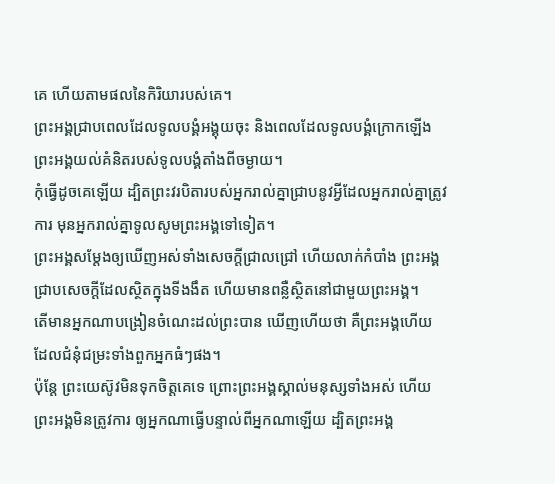គេ ហើយតាមផលនៃកិរិយារបស់គេ។
ព្រះអង្គជ្រាបពេលដែលទូលបង្គំអង្គុយចុះ និងពេលដែលទូលបង្គំក្រោកឡើង ព្រះអង្គយល់គំនិតរបស់ទូលបង្គំតាំងពីចម្ងាយ។
កុំធ្វើដូចគេឡើយ ដ្បិតព្រះវរបិតារបស់អ្នករាល់គ្នាជ្រាបនូវអ្វីដែលអ្នករាល់គ្នាត្រូវការ មុនអ្នករាល់គ្នាទូលសូមព្រះអង្គទៅទៀត។
ព្រះអង្គសម្ដែងឲ្យឃើញអស់ទាំងសេចក្ដីជ្រាលជ្រៅ ហើយលាក់កំបាំង ព្រះអង្គជ្រាបសេចក្ដីដែលស្ថិតក្នុងទីងងឹត ហើយមានពន្លឺស្ថិតនៅជាមួយព្រះអង្គ។
តើមានអ្នកណាបង្រៀនចំណេះដល់ព្រះបាន ឃើញហើយថា គឺព្រះអង្គហើយ ដែលជំនុំជម្រះទាំងពួកអ្នកធំៗផង។
ប៉ុន្តែ ព្រះយេស៊ូវមិនទុកចិត្តគេទេ ព្រោះព្រះអង្គស្គាល់មនុស្សទាំងអស់ ហើយព្រះអង្គមិនត្រូវការ ឲ្យអ្នកណាធ្វើបន្ទាល់ពីអ្នកណាឡើយ ដ្បិតព្រះអង្គ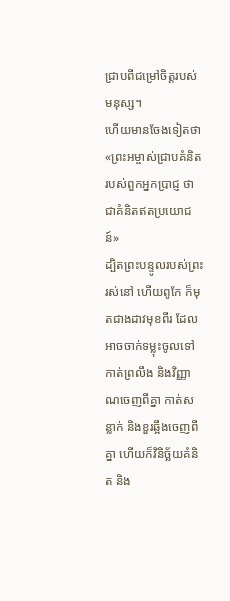ជ្រាបពីជម្រៅចិត្តរបស់មនុស្ស។
ហើយមានចែងទៀតថា «ព្រះអម្ចាស់ជ្រាបគំនិតរបស់ពួកអ្នកប្រាជ្ញ ថាជាគំនិតឥតប្រយោជន៍»
ដ្បិតព្រះបន្ទូលរបស់ព្រះរស់នៅ ហើយពូកែ ក៏មុតជាងដាវមុខពីរ ដែលអាចចាក់ទម្លុះចូលទៅកាត់ព្រលឹង និងវិញ្ញាណចេញពីគ្នា កាត់សន្លាក់ និងខួរឆ្អឹងចេញពីគ្នា ហើយក៏វិនិច្ឆ័យគំនិត និង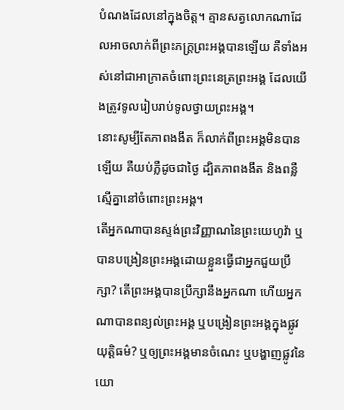បំណងដែលនៅក្នុងចិត្ត។ គ្មានសត្វលោកណាដែលអាចលាក់ពីព្រះភក្ត្រព្រះអង្គបានឡើយ គឺទាំងអស់នៅជាអាក្រាតចំពោះព្រះនេត្រព្រះអង្គ ដែលយើងត្រូវទូលរៀបរាប់ទូលថ្វាយព្រះអង្គ។
នោះសូម្បីតែភាពងងឹត ក៏លាក់ពីព្រះអង្គមិនបានឡើយ គឺយប់ភ្លឺដូចជាថ្ងៃ ដ្បិតភាពងងឹត និងពន្លឺ ស្មើគ្នានៅចំពោះព្រះអង្គ។
តើអ្នកណាបានស្ទង់ព្រះវិញ្ញាណនៃព្រះយេហូវ៉ា ឬបានបង្រៀនព្រះអង្គដោយខ្លួនធ្វើជាអ្នកជួយប្រឹក្សា? តើព្រះអង្គបានប្រឹក្សានឹងអ្នកណា ហើយអ្នកណាបានពន្យល់ព្រះអង្គ ឬបង្រៀនព្រះអង្គក្នុងផ្លូវយុត្តិធម៌? ឬឲ្យព្រះអង្គមានចំណេះ ឬបង្ហាញផ្លូវនៃយោ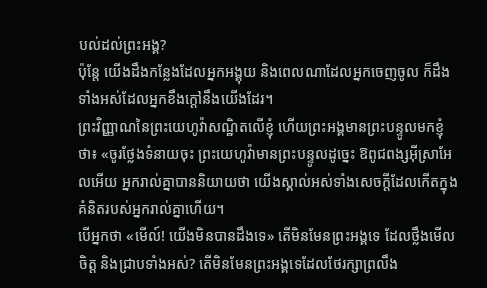បល់ដល់ព្រះអង្គ?
ប៉ុន្តែ យើងដឹងកន្លែងដែលអ្នកអង្គុយ និងពេលណាដែលអ្នកចេញចូល ក៏ដឹងទាំងអស់ដែលអ្នកខឹងក្តៅនឹងយើងដែរ។
ព្រះវិញ្ញាណនៃព្រះយេហូវ៉ាសណ្ឋិតលើខ្ញុំ ហើយព្រះអង្គមានព្រះបន្ទូលមកខ្ញុំថា៖ «ចូរថ្លែងទំនាយចុះ ព្រះយេហូវ៉ាមានព្រះបន្ទូលដូច្នេះ ឱពូជពង្សអ៊ីស្រាអែលអើយ អ្នករាល់គ្នាបាននិយាយថា យើងស្គាល់អស់ទាំងសេចក្ដីដែលកើតក្នុងគំនិតរបស់អ្នករាល់គ្នាហើយ។
បើអ្នកថា «មើល៍! យើងមិនបានដឹងទេ» តើមិនមែនព្រះអង្គទេ ដែលថ្លឹងមើលចិត្ត និងជ្រាបទាំងអស់? តើមិនមែនព្រះអង្គទេដែលថែរក្សាព្រលឹង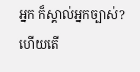អ្នក ក៏ស្គាល់អ្នកច្បាស់? ហើយតើ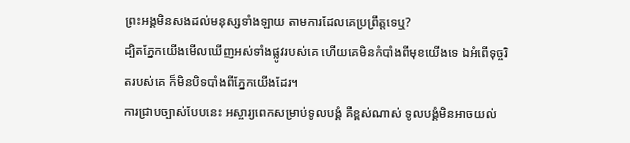ព្រះអង្គមិនសងដល់មនុស្សទាំងឡាយ តាមការដែលគេប្រព្រឹត្តទេឬ?
ដ្បិតភ្នែកយើងមើលឃើញអស់ទាំងផ្លូវរបស់គេ ហើយគេមិនកំបាំងពីមុខយើងទេ ឯអំពើទុច្ចរិតរបស់គេ ក៏មិនបិទបាំងពីភ្នែកយើងដែរ។
ការជ្រាបច្បាស់បែបនេះ អស្ចារ្យពេកសម្រាប់ទូលបង្គំ គឺខ្ពស់ណាស់ ទូលបង្គំមិនអាចយល់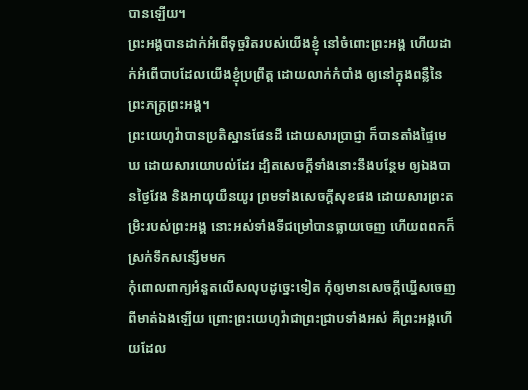បានឡើយ។
ព្រះអង្គបានដាក់អំពើទុច្ចរិតរបស់យើងខ្ញុំ នៅចំពោះព្រះអង្គ ហើយដាក់អំពើបាបដែលយើងខ្ញុំប្រព្រឹត្ត ដោយលាក់កំបាំង ឲ្យនៅក្នុងពន្លឺនៃព្រះភក្ត្រព្រះអង្គ។
ព្រះយេហូវ៉ាបានប្រតិស្ឋានផែនដី ដោយសារប្រាជ្ញា ក៏បានតាំងផ្ទៃមេឃ ដោយសារយោបល់ដែរ ដ្បិតសេចក្ដីទាំងនោះនឹងបន្ថែម ឲ្យឯងបានថ្ងៃវែង និងអាយុយឺនយូរ ព្រមទាំងសេចក្ដីសុខផង ដោយសារព្រះតម្រិះរបស់ព្រះអង្គ នោះអស់ទាំងទីជម្រៅបានធ្លាយចេញ ហើយពពកក៏ស្រក់ទឹកសន្សើមមក
កុំពោលពាក្យអំនួតលើសលុបដូច្នេះទៀត កុំឲ្យមានសេចក្ដីឃ្នើសចេញពីមាត់ឯងឡើយ ព្រោះព្រះយេហូវ៉ាជាព្រះជ្រាបទាំងអស់ គឺព្រះអង្គហើយដែល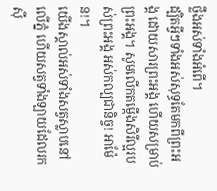ថ្លឹងអស់ទាំងអំពើ។
ដ្បិតអ្វីៗទាំងអស់សុទ្ធតែមកពីព្រះអង្គ ដោយសារព្រះអង្គ ហើយសម្រាប់ព្រះអង្គ។ សូមលើកតម្កើងសិរីល្អរបស់ព្រះអង្គ អស់កល្បជានិច្ច! អាម៉ែន!។
យើងស្គាល់អស់ទាំងសត្វស្លាបនៅលើភ្នំ ហើយសត្វទាំងឡាយដែលរកស៊ី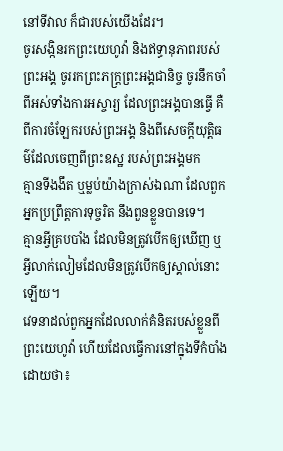នៅទីវាល ក៏ជារបស់យើងដែរ។
ចូរសង្កិនរកព្រះយេហូវ៉ា និងឥទ្ធានុភាពរបស់ព្រះអង្គ ចូររកព្រះភក្ត្រព្រះអង្គជានិច្ច ចូរនឹកចាំពីអស់ទាំងការអស្ចារ្យ ដែលព្រះអង្គបានធ្វើ គឺពីការចំឡែករបស់ព្រះអង្គ និងពីសេចក្ដីយុត្តិធម៌ដែលចេញពីព្រះឧស្ឋ របស់ព្រះអង្គមក
គ្មានទីងងឹត ឬម្លប់យ៉ាងក្រាស់ឯណា ដែលពួកអ្នកប្រព្រឹត្តការទុច្ចរិត នឹងពួនខ្លួនបានទេ។
គ្មានអ្វីគ្របបាំង ដែលមិនត្រូវបើកឲ្យឃើញ ឬអ្វីលាក់លៀមដែលមិនត្រូវបើកឲ្យស្គាល់នោះឡើយ។
វេទនាដល់ពួកអ្នកដែលលាក់គំនិតរបស់ខ្លួនពីព្រះយេហូវ៉ា ហើយដែលធ្វើការនៅក្នុងទីកំបាំង ដោយថា៖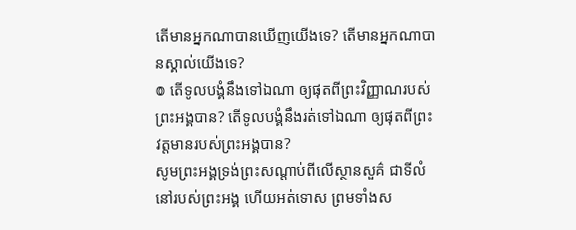តើមានអ្នកណាបានឃើញយើងទេ? តើមានអ្នកណាបានស្គាល់យើងទេ?
៙ តើទូលបង្គំនឹងទៅឯណា ឲ្យផុតពីព្រះវិញ្ញាណរបស់ព្រះអង្គបាន? តើទូលបង្គំនឹងរត់ទៅឯណា ឲ្យផុតពីព្រះវត្តមានរបស់ព្រះអង្គបាន?
សូមព្រះអង្គទ្រង់ព្រះសណ្ដាប់ពីលើស្ថានសួគ៌ ជាទីលំនៅរបស់ព្រះអង្គ ហើយអត់ទោស ព្រមទាំងស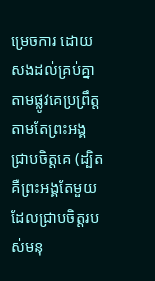ម្រេចការ ដោយសងដល់គ្រប់គ្នា តាមផ្លូវគេប្រព្រឹត្ត តាមតែព្រះអង្គជ្រាបចិត្តគេ (ដ្បិតគឺព្រះអង្គតែមួយ ដែលជ្រាបចិត្តរបស់មនុ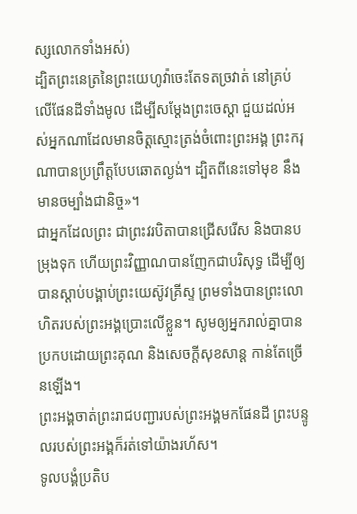ស្សលោកទាំងអស់)
ដ្បិតព្រះនេត្រនៃព្រះយេហូវ៉ាចេះតែទតច្រវាត់ នៅគ្រប់លើផែនដីទាំងមូល ដើម្បីសម្ដែងព្រះចេស្តា ជួយដល់អស់អ្នកណាដែលមានចិត្តស្មោះត្រង់ចំពោះព្រះអង្គ ព្រះករុណាបានប្រព្រឹត្តបែបឆោតល្ងង់។ ដ្បិតពីនេះទៅមុខ នឹងមានចម្បាំងជានិច្ច»។
ជាអ្នកដែលព្រះ ជាព្រះវរបិតាបានជ្រើសរើស និងបានបម្រុងទុក ហើយព្រះវិញ្ញាណបានញែកជាបរិសុទ្ធ ដើម្បីឲ្យបានស្តាប់បង្គាប់ព្រះយេស៊ូវគ្រីស្ទ ព្រមទាំងបានព្រះលោហិតរបស់ព្រះអង្គប្រោះលើខ្លួន។ សូមឲ្យអ្នករាល់គ្នាបានប្រកបដោយព្រះគុណ និងសេចក្តីសុខសាន្ត កាន់តែច្រើនឡើង។
ព្រះអង្គចាត់ព្រះរាជបញ្ជារបស់ព្រះអង្គមកផែនដី ព្រះបន្ទូលរបស់ព្រះអង្គក៏រត់ទៅយ៉ាងរហ័ស។
ទូលបង្គំប្រតិប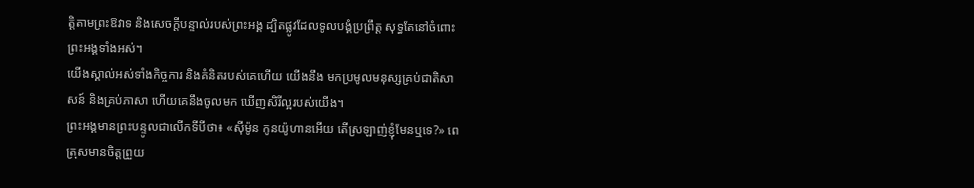ត្តិតាមព្រះឱវាទ និងសេចក្ដីបន្ទាល់របស់ព្រះអង្គ ដ្បិតផ្លូវដែលទូលបង្គំប្រព្រឹត្ត សុទ្ធតែនៅចំពោះព្រះអង្គទាំងអស់។
យើងស្គាល់អស់ទាំងកិច្ចការ និងគំនិតរបស់គេហើយ យើងនឹង មកប្រមូលមនុស្សគ្រប់ជាតិសាសន៍ និងគ្រប់ភាសា ហើយគេនឹងចូលមក ឃើញសិរីល្អរបស់យើង។
ព្រះអង្គមានព្រះបន្ទូលជាលើកទីបីថា៖ «ស៊ីម៉ូន កូនយ៉ូហានអើយ តើស្រឡាញ់ខ្ញុំមែនឬទេ?» ពេត្រុសមានចិត្តព្រួយ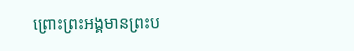ព្រោះព្រះអង្គមានព្រះប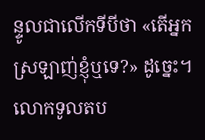ន្ទូលជាលើកទីបីថា «តើអ្នកស្រឡាញ់ខ្ញុំឬទេ?» ដូច្នេះ។ លោកទូលតប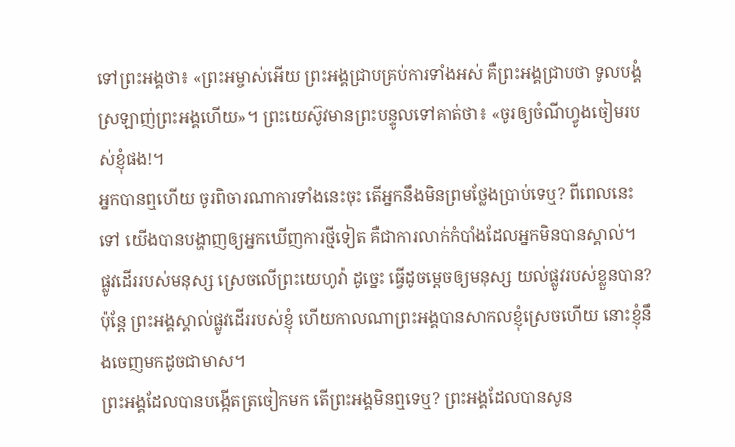ទៅព្រះអង្គថា៖ «ព្រះអម្ចាស់អើយ ព្រះអង្គជ្រាបគ្រប់ការទាំងអស់ គឺព្រះអង្គជ្រាបថា ទូលបង្គំស្រឡាញ់ព្រះអង្គហើយ»។ ព្រះយេស៊ូវមានព្រះបន្ទូលទៅគាត់ថា៖ «ចូរឲ្យចំណីហ្វូងចៀមរបស់ខ្ញុំផង!។
អ្នកបានឮហើយ ចូរពិចារណាការទាំងនេះចុះ តើអ្នកនឹងមិនព្រមថ្លែងប្រាប់ទេឬ? ពីពេលនេះទៅ យើងបានបង្ហាញឲ្យអ្នកឃើញការថ្មីទៀត គឺជាការលាក់កំបាំងដែលអ្នកមិនបានស្គាល់។
ផ្លូវដើររបស់មនុស្ស ស្រេចលើព្រះយេហូវ៉ា ដូច្នេះ ធ្វើដូចម្តេចឲ្យមនុស្ស យល់ផ្លូវរបស់ខ្លួនបាន?
ប៉ុន្តែ ព្រះអង្គស្គាល់ផ្លូវដើររបស់ខ្ញុំ ហើយកាលណាព្រះអង្គបានសាកលខ្ញុំស្រេចហើយ នោះខ្ញុំនឹងចេញមកដូចជាមាស។
ព្រះអង្គដែលបានបង្កើតត្រចៀកមក តើព្រះអង្គមិនឮទេឬ? ព្រះអង្គដែលបានសូន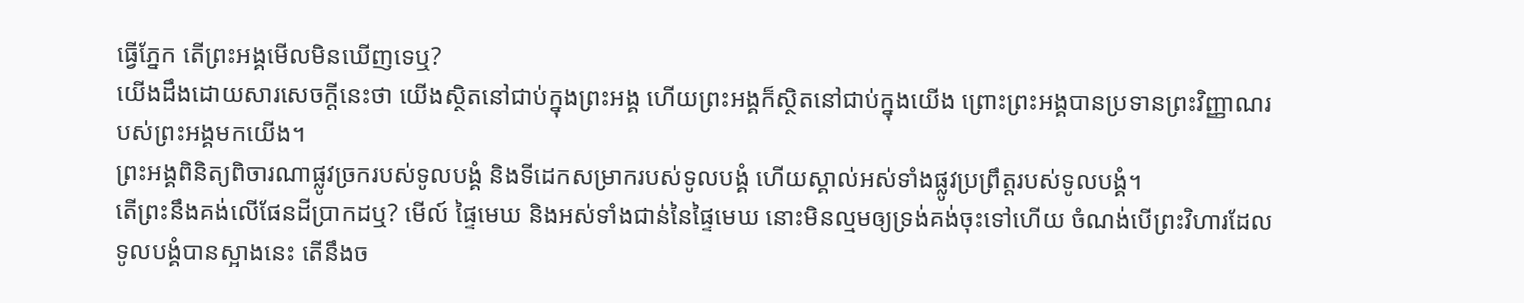ធ្វើភ្នែក តើព្រះអង្គមើលមិនឃើញទេឬ?
យើងដឹងដោយសារសេចក្ដីនេះថា យើងស្ថិតនៅជាប់ក្នុងព្រះអង្គ ហើយព្រះអង្គក៏ស្ថិតនៅជាប់ក្នុងយើង ព្រោះព្រះអង្គបានប្រទានព្រះវិញ្ញាណរបស់ព្រះអង្គមកយើង។
ព្រះអង្គពិនិត្យពិចារណាផ្លូវច្រករបស់ទូលបង្គំ និងទីដេកសម្រាករបស់ទូលបង្គំ ហើយស្គាល់អស់ទាំងផ្លូវប្រព្រឹត្តរបស់ទូលបង្គំ។
តើព្រះនឹងគង់លើផែនដីប្រាកដឬ? មើល៍ ផ្ទៃមេឃ និងអស់ទាំងជាន់នៃផ្ទៃមេឃ នោះមិនល្មមឲ្យទ្រង់គង់ចុះទៅហើយ ចំណង់បើព្រះវិហារដែលទូលបង្គំបានស្អាងនេះ តើនឹងច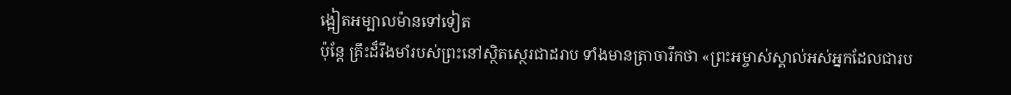ង្អៀតអម្បាលម៉ានទៅទៀត
ប៉ុន្តែ គ្រឹះដ៏រឹងមាំរបស់ព្រះនៅស្ថិតស្ថេរជាដរាប ទាំងមានត្រាចារឹកថា «ព្រះអម្ចាស់ស្គាល់អស់អ្នកដែលជារប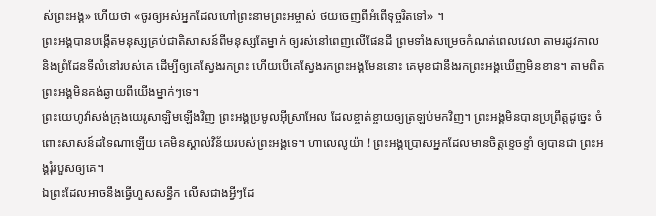ស់ព្រះអង្គ» ហើយថា «ចូរឲ្យអស់អ្នកដែលហៅព្រះនាមព្រះអម្ចាស់ ថយចេញពីអំពើទុច្ចរិតទៅ» ។
ព្រះអង្គបានបង្កើតមនុស្សគ្រប់ជាតិសាសន៍ពីមនុស្សតែម្នាក់ ឲ្យរស់នៅពេញលើផែនដី ព្រមទាំងសម្រេចកំណត់ពេលវេលា តាមរដូវកាល និងព្រំដែនទីលំនៅរបស់គេ ដើម្បីឲ្យគេស្វែងរកព្រះ ហើយបើគេស្វែងរកព្រះអង្គមែននោះ គេមុខជានឹងរកព្រះអង្គឃើញមិនខាន។ តាមពិត ព្រះអង្គមិនគង់ឆ្ងាយពីយើងម្នាក់ៗទេ។
ព្រះយេហូវ៉ាសង់ក្រុងយេរូសាឡិមឡើងវិញ ព្រះអង្គប្រមូលអ៊ីស្រាអែល ដែលខ្ចាត់ខ្ចាយឲ្យត្រឡប់មកវិញ។ ព្រះអង្គមិនបានប្រព្រឹត្តដូច្នេះ ចំពោះសាសន៍ដទៃណាឡើយ គេមិនស្គាល់វិន័យរបស់ព្រះអង្គទេ។ ហាលេលូយ៉ា ! ព្រះអង្គប្រោសអ្នកដែលមានចិត្តខ្ទេចខ្ទាំ ឲ្យបានជា ព្រះអង្គរុំរបួសឲ្យគេ។
ឯព្រះដែលអាចនឹងធ្វើហួសសន្ធឹក លើសជាងអ្វីៗដែ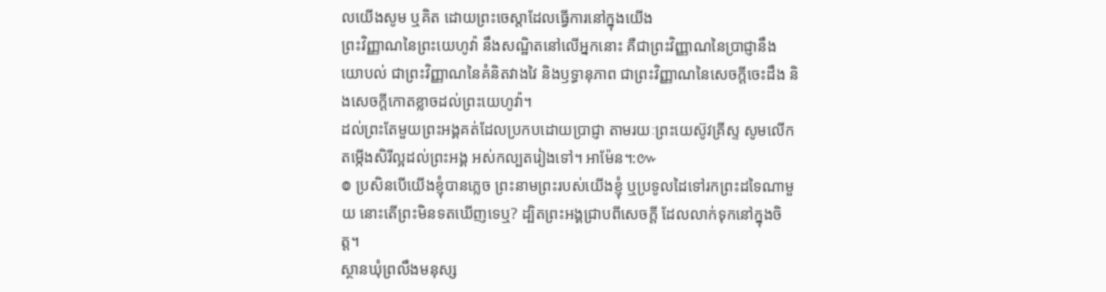លយើងសូម ឬគិត ដោយព្រះចេស្តាដែលធ្វើការនៅក្នុងយើង
ព្រះវិញ្ញាណនៃព្រះយេហូវ៉ា នឹងសណ្ឋិតនៅលើអ្នកនោះ គឺជាព្រះវិញ្ញាណនៃប្រាជ្ញានឹងយោបល់ ជាព្រះវិញ្ញាណនៃគំនិតវាងវៃ និងឫទ្ធានុភាព ជាព្រះវិញ្ញាណនៃសេចក្ដីចេះដឹង និងសេចក្ដីកោតខ្លាចដល់ព្រះយេហូវ៉ា។
ដល់ព្រះតែមួយព្រះអង្គគត់ដែលប្រកបដោយប្រាជ្ញា តាមរយៈព្រះយេស៊ូវគ្រីស្ទ សូមលើកតម្កើងសិរីល្អដល់ព្រះអង្គ អស់កល្បតរៀងទៅ។ អាម៉ែន។:៚
៙ ប្រសិនបើយើងខ្ញុំបានភ្លេច ព្រះនាមព្រះរបស់យើងខ្ញុំ ឬប្រទូលដៃទៅរកព្រះដទៃណាមួយ នោះតើព្រះមិនទតឃើញទេឬ? ដ្បិតព្រះអង្គជ្រាបពីសេចក្ដី ដែលលាក់ទុកនៅក្នុងចិត្ត។
ស្ថានឃុំព្រលឹងមនុស្ស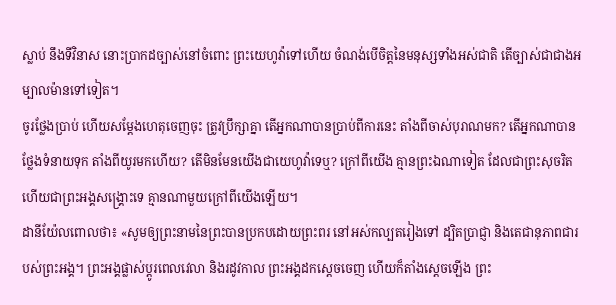ស្លាប់ នឹងទីវិនាស នោះប្រាកដច្បាស់នៅចំពោះ ព្រះយេហូវ៉ាទៅហើយ ចំណង់បើចិត្តនៃមនុស្សទាំងអស់ជាតិ តើច្បាស់ជាជាងអម្បាលម៉ានទៅទៀត។
ចូរថ្លែងប្រាប់ ហើយសម្ដែងហេតុចេញចុះ ត្រូវប្រឹក្សាគ្នា តើអ្នកណាបានប្រាប់ពីការនេះ តាំងពីចាស់បុរាណមក? តើអ្នកណាបានថ្លែងទំនាយទុក តាំងពីយូរមកហើយ? តើមិនមែនយើងជាយេហូវ៉ាទេឬ? ក្រៅពីយើង គ្មានព្រះឯណាទៀត ដែលជាព្រះសុចរិត ហើយជាព្រះអង្គសង្គ្រោះទេ គ្មានណាមួយក្រៅពីយើងឡើយ។
ដានីយ៉ែលពោលថា៖ «សូមឲ្យព្រះនាមនៃព្រះបានប្រកបដោយព្រះពរ នៅអស់កល្បតរៀងទៅ ដ្បិតប្រាជ្ញា និងតេជានុភាពជារបស់ព្រះអង្គ។ ព្រះអង្គផ្លាស់ប្ដូរពេលវេលា និងរដូវកាល ព្រះអង្គដកស្តេចចេញ ហើយក៏តាំងស្តេចឡើង ព្រះ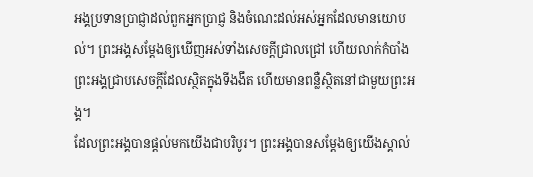អង្គប្រទានប្រាជ្ញាដល់ពួកអ្នកប្រាជ្ញ និងចំណេះដល់អស់អ្នកដែលមានយោបល់។ ព្រះអង្គសម្ដែងឲ្យឃើញអស់ទាំងសេចក្ដីជ្រាលជ្រៅ ហើយលាក់កំបាំង ព្រះអង្គជ្រាបសេចក្ដីដែលស្ថិតក្នុងទីងងឹត ហើយមានពន្លឺស្ថិតនៅជាមួយព្រះអង្គ។
ដែលព្រះអង្គបានផ្តល់មកយើងជាបរិបូរ។ ព្រះអង្គបានសម្ដែងឲ្យយើងស្គាល់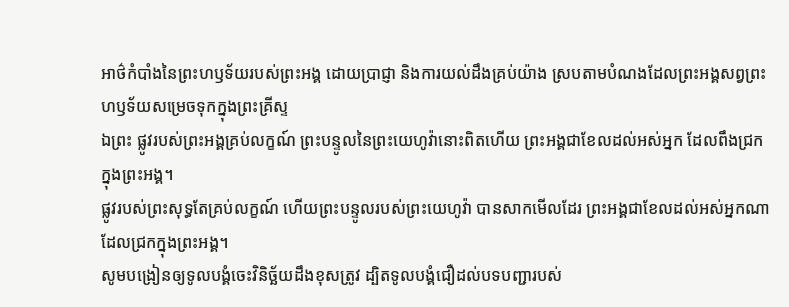អាថ៌កំបាំងនៃព្រះហឫទ័យរបស់ព្រះអង្គ ដោយប្រាជ្ញា និងការយល់ដឹងគ្រប់យ៉ាង ស្របតាមបំណងដែលព្រះអង្គសព្វព្រះហឫទ័យសម្រេចទុកក្នុងព្រះគ្រីស្ទ
ឯព្រះ ផ្លូវរបស់ព្រះអង្គគ្រប់លក្ខណ៍ ព្រះបន្ទូលនៃព្រះយេហូវ៉ានោះពិតហើយ ព្រះអង្គជាខែលដល់អស់អ្នក ដែលពឹងជ្រកក្នុងព្រះអង្គ។
ផ្លូវរបស់ព្រះសុទ្ធតែគ្រប់លក្ខណ៍ ហើយព្រះបន្ទូលរបស់ព្រះយេហូវ៉ា បានសាកមើលដែរ ព្រះអង្គជាខែលដល់អស់អ្នកណា ដែលជ្រកក្នុងព្រះអង្គ។
សូមបង្រៀនឲ្យទូលបង្គំចេះវិនិច្ឆ័យដឹងខុសត្រូវ ដ្បិតទូលបង្គំជឿដល់បទបញ្ជារបស់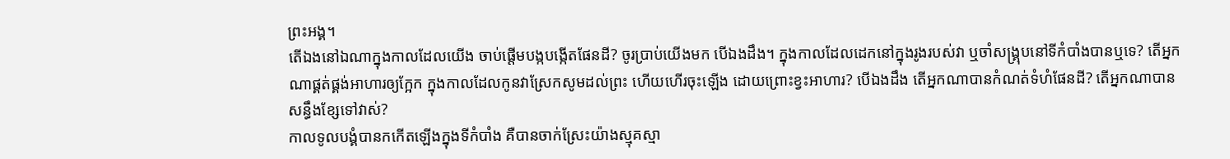ព្រះអង្គ។
តើឯងនៅឯណាក្នុងកាលដែលយើង ចាប់ផ្ដើមបង្កបង្កើតផែនដី? ចូរប្រាប់យើងមក បើឯងដឹង។ ក្នុងកាលដែលដេកនៅក្នុងរូងរបស់វា ឬចាំសង្គ្រុបនៅទីកំបាំងបានឬទេ? តើអ្នកណាផ្គត់ផ្គង់អាហារឲ្យក្អែក ក្នុងកាលដែលកូនវាស្រែកសូមដល់ព្រះ ហើយហើរចុះឡើង ដោយព្រោះខ្វះអាហារ? បើឯងដឹង តើអ្នកណាបានកំណត់ទំហំផែនដី? តើអ្នកណាបានសន្ធឹងខ្សែទៅវាស់?
កាលទូលបង្គំបានកកើតឡើងក្នុងទីកំបាំង គឺបានចាក់ស្រែះយ៉ាងស្មុគស្មា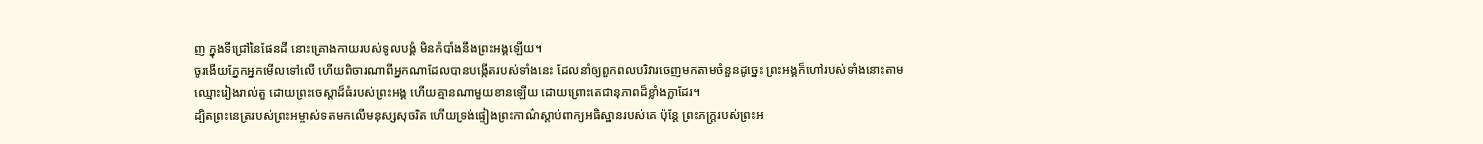ញ ក្នុងទីជ្រៅនៃផែនដី នោះគ្រោងកាយរបស់ទូលបង្គំ មិនកំបាំងនឹងព្រះអង្គឡើយ។
ចូរងើយភ្នែកអ្នកមើលទៅលើ ហើយពិចារណាពីអ្នកណាដែលបានបង្កើតរបស់ទាំងនេះ ដែលនាំឲ្យពួកពលបរិវារចេញមកតាមចំនួនដូច្នេះ ព្រះអង្គក៏ហៅរបស់ទាំងនោះតាមឈ្មោះរៀងរាល់តួ ដោយព្រះចេស្តាដ៏ធំរបស់ព្រះអង្គ ហើយគ្មានណាមួយខានឡើយ ដោយព្រោះតេជានុភាពដ៏ខ្លាំងក្លាដែរ។
ដ្បិតព្រះនេត្ររបស់ព្រះអម្ចាស់ទតមកលើមនុស្សសុចរិត ហើយទ្រង់ផ្ទៀងព្រះកាណ៌ស្តាប់ពាក្យអធិស្ឋានរបស់គេ ប៉ុន្តែ ព្រះភក្ត្ររបស់ព្រះអ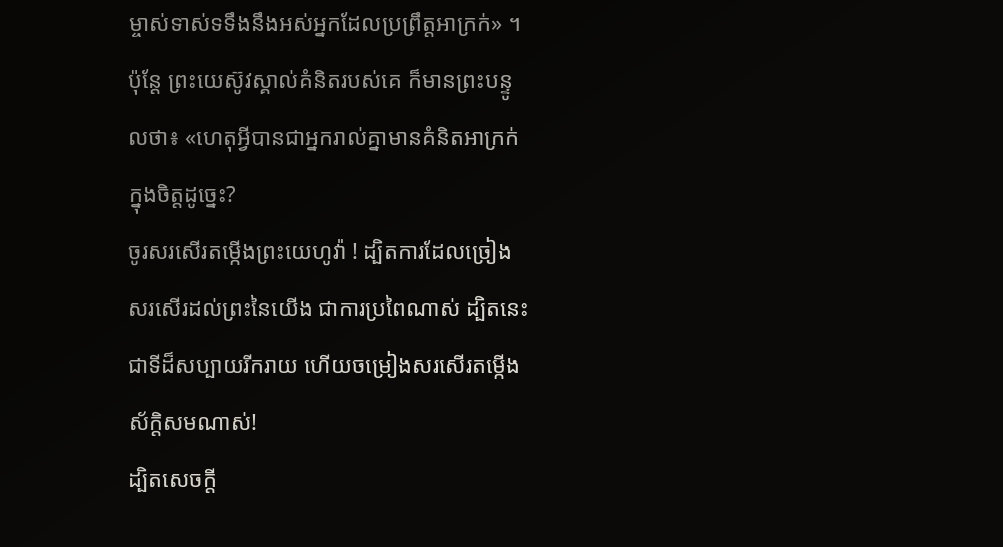ម្ចាស់ទាស់ទទឹងនឹងអស់អ្នកដែលប្រព្រឹត្តអាក្រក់» ។
ប៉ុន្តែ ព្រះយេស៊ូវស្គាល់គំនិតរបស់គេ ក៏មានព្រះបន្ទូលថា៖ «ហេតុអ្វីបានជាអ្នករាល់គ្នាមានគំនិតអាក្រក់ក្នុងចិត្តដូច្នេះ?
ចូរសរសើរតម្កើងព្រះយេហូវ៉ា ! ដ្បិតការដែលច្រៀងសរសើរដល់ព្រះនៃយើង ជាការប្រពៃណាស់ ដ្បិតនេះជាទីដ៏សប្បាយរីករាយ ហើយចម្រៀងសរសើរតម្កើង ស័ក្ដិសមណាស់!
ដ្បិតសេចក្តី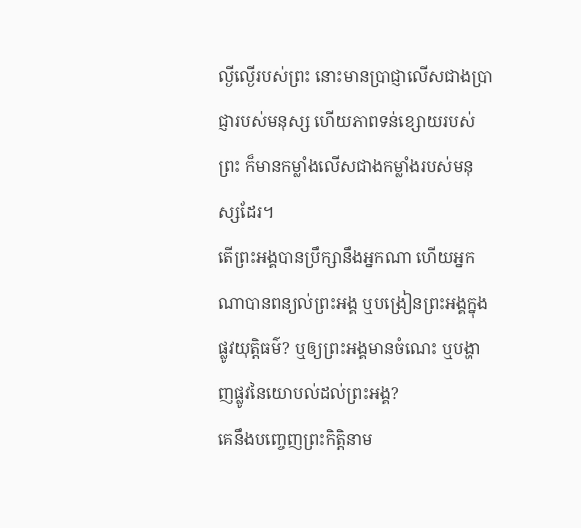ល្ងីល្ងើរបស់ព្រះ នោះមានប្រាជ្ញាលើសជាងប្រាជ្ញារបស់មនុស្ស ហើយភាពទន់ខ្សោយរបស់ព្រះ ក៏មានកម្លាំងលើសជាងកម្លាំងរបស់មនុស្សដែរ។
តើព្រះអង្គបានប្រឹក្សានឹងអ្នកណា ហើយអ្នកណាបានពន្យល់ព្រះអង្គ ឬបង្រៀនព្រះអង្គក្នុងផ្លូវយុត្តិធម៌? ឬឲ្យព្រះអង្គមានចំណេះ ឬបង្ហាញផ្លូវនៃយោបល់ដល់ព្រះអង្គ?
គេនឹងបញ្ចេញព្រះកិត្តិនាម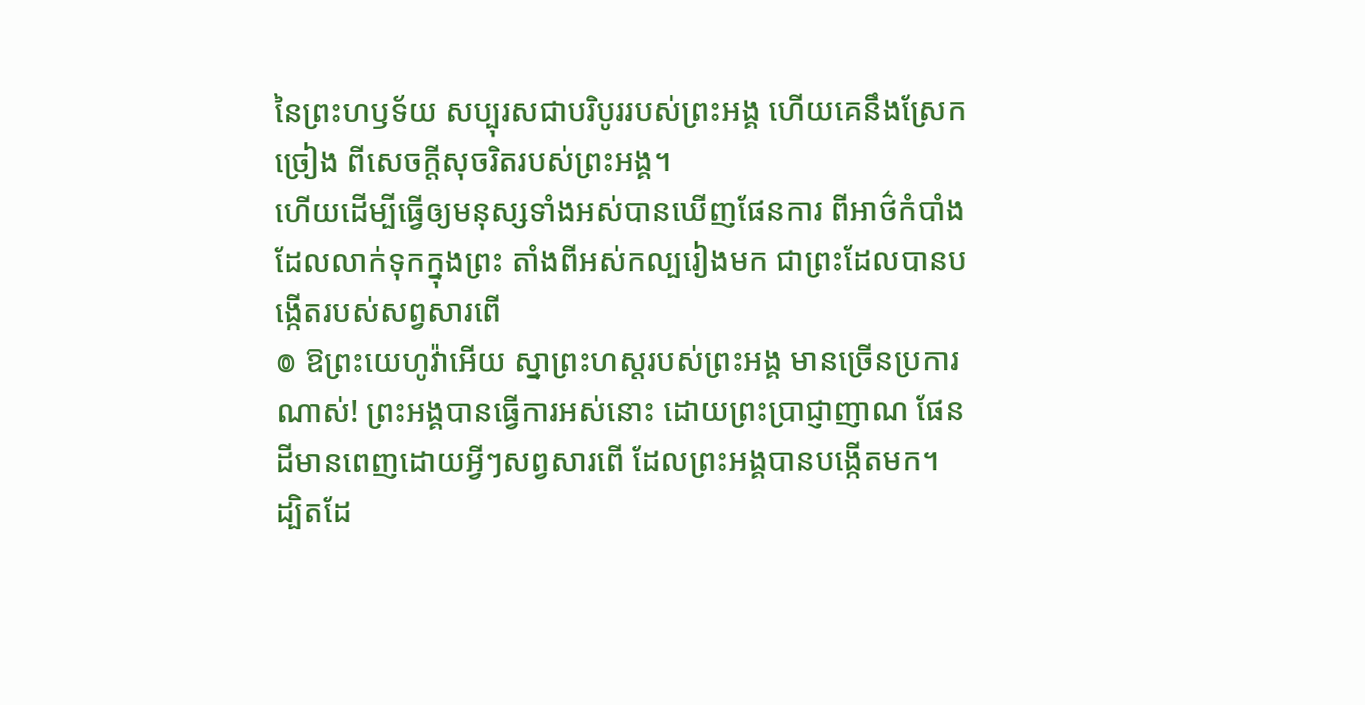នៃព្រះហឫទ័យ សប្បុរសជាបរិបូររបស់ព្រះអង្គ ហើយគេនឹងស្រែកច្រៀង ពីសេចក្ដីសុចរិតរបស់ព្រះអង្គ។
ហើយដើម្បីធ្វើឲ្យមនុស្សទាំងអស់បានឃើញផែនការ ពីអាថ៌កំបាំងដែលលាក់ទុកក្នុងព្រះ តាំងពីអស់កល្បរៀងមក ជាព្រះដែលបានបង្កើតរបស់សព្វសារពើ
៙ ឱព្រះយេហូវ៉ាអើយ ស្នាព្រះហស្តរបស់ព្រះអង្គ មានច្រើនប្រការណាស់! ព្រះអង្គបានធ្វើការអស់នោះ ដោយព្រះប្រាជ្ញាញាណ ផែនដីមានពេញដោយអ្វីៗសព្វសារពើ ដែលព្រះអង្គបានបង្កើតមក។
ដ្បិតដែ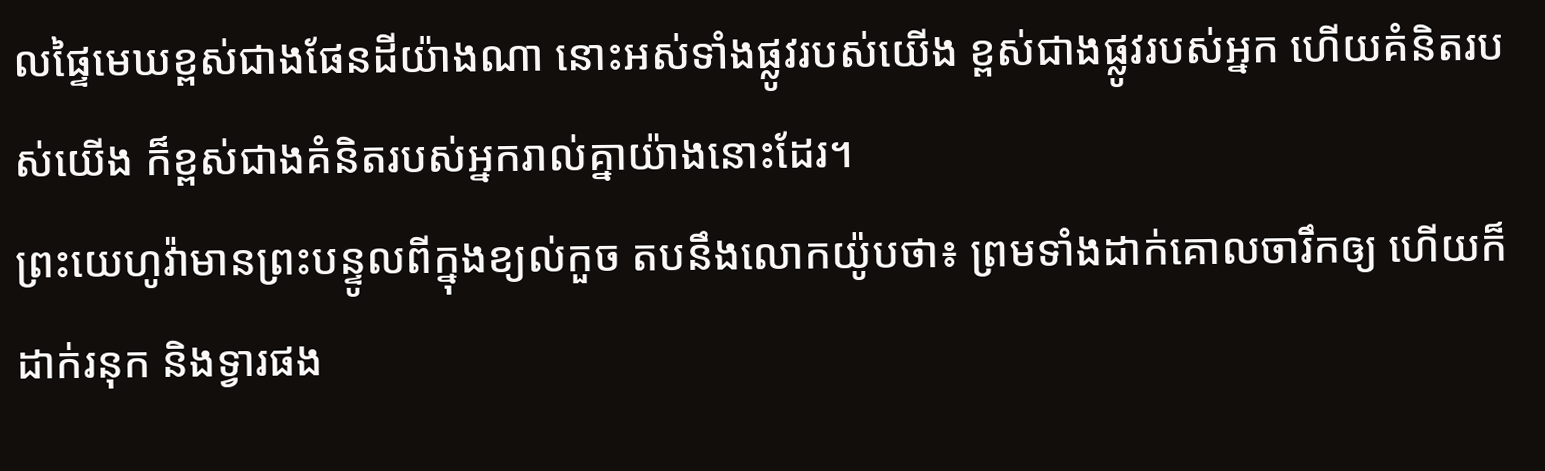លផ្ទៃមេឃខ្ពស់ជាងផែនដីយ៉ាងណា នោះអស់ទាំងផ្លូវរបស់យើង ខ្ពស់ជាងផ្លូវរបស់អ្នក ហើយគំនិតរបស់យើង ក៏ខ្ពស់ជាងគំនិតរបស់អ្នករាល់គ្នាយ៉ាងនោះដែរ។
ព្រះយេហូវ៉ាមានព្រះបន្ទូលពីក្នុងខ្យល់កួច តបនឹងលោកយ៉ូបថា៖ ព្រមទាំងដាក់គោលចារឹកឲ្យ ហើយក៏ដាក់រនុក និងទ្វារផង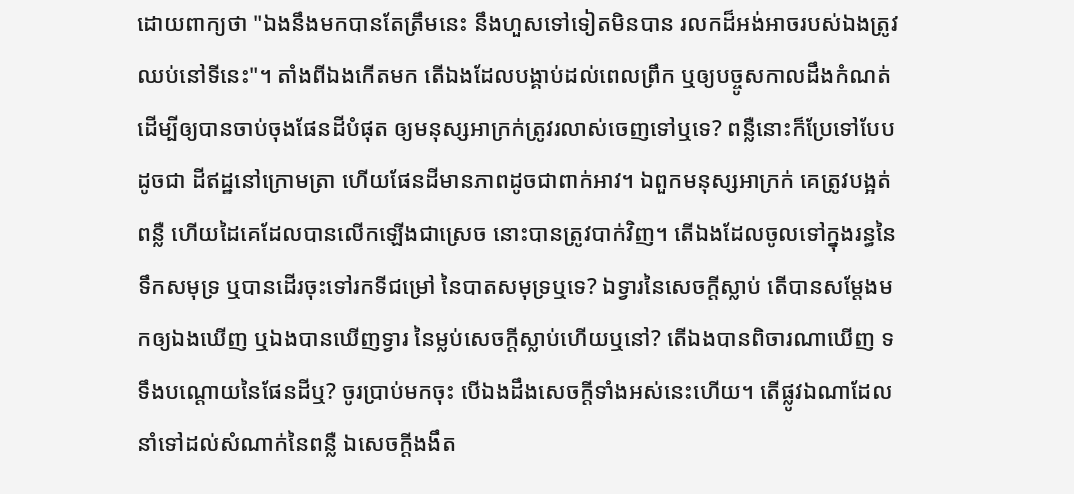ដោយពាក្យថា "ឯងនឹងមកបានតែត្រឹមនេះ នឹងហួសទៅទៀតមិនបាន រលកដ៏អង់អាចរបស់ឯងត្រូវឈប់នៅទីនេះ"។ តាំងពីឯងកើតមក តើឯងដែលបង្គាប់ដល់ពេលព្រឹក ឬឲ្យបច្ចូសកាលដឹងកំណត់ ដើម្បីឲ្យបានចាប់ចុងផែនដីបំផុត ឲ្យមនុស្សអាក្រក់ត្រូវរលាស់ចេញទៅឬទេ? ពន្លឺនោះក៏ប្រែទៅបែបដូចជា ដីឥដ្ឋនៅក្រោមត្រា ហើយផែនដីមានភាពដូចជាពាក់អាវ។ ឯពួកមនុស្សអាក្រក់ គេត្រូវបង្អត់ពន្លឺ ហើយដៃគេដែលបានលើកឡើងជាស្រេច នោះបានត្រូវបាក់វិញ។ តើឯងដែលចូលទៅក្នុងរន្ធនៃទឹកសមុទ្រ ឬបានដើរចុះទៅរកទីជម្រៅ នៃបាតសមុទ្រឬទេ? ឯទ្វារនៃសេចក្ដីស្លាប់ តើបានសម្ដែងមកឲ្យឯងឃើញ ឬឯងបានឃើញទ្វារ នៃម្លប់សេចក្ដីស្លាប់ហើយឬនៅ? តើឯងបានពិចារណាឃើញ ទទឹងបណ្តោយនៃផែនដីឬ? ចូរប្រាប់មកចុះ បើឯងដឹងសេចក្ដីទាំងអស់នេះហើយ។ តើផ្លូវឯណាដែលនាំទៅដល់សំណាក់នៃពន្លឺ ឯសេចក្ដីងងឹត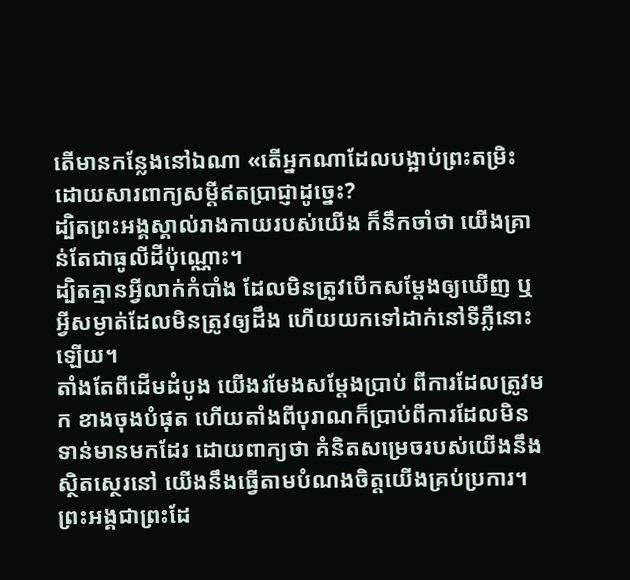តើមានកន្លែងនៅឯណា «តើអ្នកណាដែលបង្អាប់ព្រះតម្រិះ ដោយសារពាក្យសម្ដីឥតប្រាជ្ញាដូច្នេះ?
ដ្បិតព្រះអង្គស្គាល់រាងកាយរបស់យើង ក៏នឹកចាំថា យើងគ្រាន់តែជាធូលីដីប៉ុណ្ណោះ។
ដ្បិតគ្មានអ្វីលាក់កំបាំង ដែលមិនត្រូវបើកសម្ដែងឲ្យឃើញ ឬអ្វីសម្ងាត់ដែលមិនត្រូវឲ្យដឹង ហើយយកទៅដាក់នៅទីភ្លឺនោះឡើយ។
តាំងតែពីដើមដំបូង យើងរមែងសម្ដែងប្រាប់ ពីការដែលត្រូវមក ខាងចុងបំផុត ហើយតាំងពីបុរាណក៏ប្រាប់ពីការដែលមិនទាន់មានមកដែរ ដោយពាក្យថា គំនិតសម្រេចរបស់យើងនឹងស្ថិតស្ថេរនៅ យើងនឹងធ្វើតាមបំណងចិត្តយើងគ្រប់ប្រការ។
ព្រះអង្គជាព្រះដែ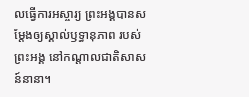លធ្វើការអស្ចារ្យ ព្រះអង្គបានសម្ដែងឲ្យស្គាល់ឫទ្ធានុភាព របស់ព្រះអង្គ នៅកណ្ដាលជាតិសាសន៍នានា។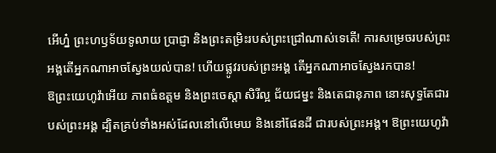អើហ្ន៎ ព្រះហឫទ័យទូលាយ ប្រាជ្ញា និងព្រះតម្រិះរបស់ព្រះជ្រៅណាស់ទេតើ! ការសម្រេចរបស់ព្រះអង្គតើអ្នកណាអាចស្វែងយល់បាន! ហើយផ្លូវរបស់ព្រះអង្គ តើអ្នកណាអាចស្វែងរកបាន!
ឱព្រះយេហូវ៉ាអើយ ភាពធំឧត្ដម និងព្រះចេស្តា សិរីល្អ ជ័យជម្នះ និងតេជានុភាព នោះសុទ្ធតែជារបស់ព្រះអង្គ ដ្បិតគ្រប់ទាំងអស់ដែលនៅលើមេឃ និងនៅផែនដី ជារបស់ព្រះអង្គ។ ឱព្រះយេហូវ៉ា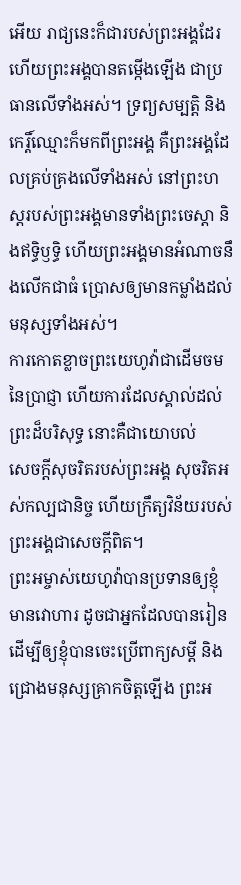អើយ រាជ្យនេះក៏ជារបស់ព្រះអង្គដែរ ហើយព្រះអង្គបានតម្កើងឡើង ជាប្រធានលើទាំងអស់។ ទ្រព្យសម្បត្តិ និងកេរ្តិ៍ឈ្មោះក៏មកពីព្រះអង្គ គឺព្រះអង្គដែលគ្រប់គ្រងលើទាំងអស់ នៅព្រះហស្តរបស់ព្រះអង្គមានទាំងព្រះចេស្តា និងឥទ្ធិឫទ្ធិ ហើយព្រះអង្គមានអំណាចនឹងលើកជាធំ ប្រោសឲ្យមានកម្លាំងដល់មនុស្សទាំងអស់។
ការកោតខ្លាចព្រះយេហូវ៉ាជាដើមចមនៃប្រាជ្ញា ហើយការដែលស្គាល់ដល់ព្រះដ៏បរិសុទ្ធ នោះគឺជាយោបល់
សេចក្ដីសុចរិតរបស់ព្រះអង្គ សុចរិតអស់កល្បជានិច្ច ហើយក្រឹត្យវិន័យរបស់ព្រះអង្គជាសេចក្ដីពិត។
ព្រះអម្ចាស់យេហូវ៉ាបានប្រទានឲ្យខ្ញុំមានវោហារ ដូចជាអ្នកដែលបានរៀន ដើម្បីឲ្យខ្ញុំបានចេះប្រើពាក្យសម្ដី និងជ្រោងមនុស្សគ្រាកចិត្តឡើង ព្រះអ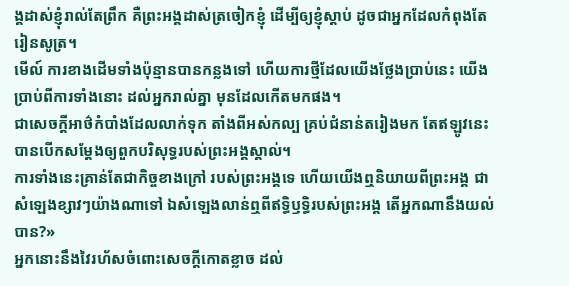ង្គដាស់ខ្ញុំរាល់តែព្រឹក គឺព្រះអង្គដាស់ត្រចៀកខ្ញុំ ដើម្បីឲ្យខ្ញុំស្តាប់ ដូចជាអ្នកដែលកំពុងតែរៀនសូត្រ។
មើល៍ ការខាងដើមទាំងប៉ុន្មានបានកន្លងទៅ ហើយការថ្មីដែលយើងថ្លែងប្រាប់នេះ យើងប្រាប់ពីការទាំងនោះ ដល់អ្នករាល់គ្នា មុនដែលកើតមកផង។
ជាសេចក្តីអាថ៌កំបាំងដែលលាក់ទុក តាំងពីអស់កល្ប គ្រប់ជំនាន់តរៀងមក តែឥឡូវនេះ បានបើកសម្ដែងឲ្យពួកបរិសុទ្ធរបស់ព្រះអង្គស្គាល់។
ការទាំងនេះគ្រាន់តែជាកិច្ចខាងក្រៅ របស់ព្រះអង្គទេ ហើយយើងឮនិយាយពីព្រះអង្គ ជាសំឡេងខ្សាវៗយ៉ាងណាទៅ ឯសំឡេងលាន់ឮពីឥទ្ធិឫទ្ធិរបស់ព្រះអង្គ តើអ្នកណានឹងយល់បាន?»
អ្នកនោះនឹងវៃរហ័សចំពោះសេចក្ដីកោតខ្លាច ដល់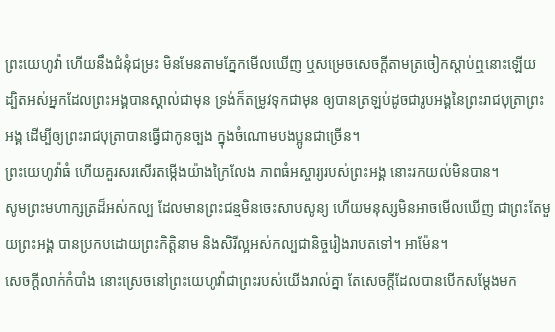ព្រះយេហូវ៉ា ហើយនឹងជំនុំជម្រះ មិនមែនតាមភ្នែកមើលឃើញ ឬសម្រេចសេចក្ដីតាមត្រចៀកស្តាប់ឮនោះឡើយ
ដ្បិតអស់អ្នកដែលព្រះអង្គបានស្គាល់ជាមុន ទ្រង់ក៏តម្រូវទុកជាមុន ឲ្យបានត្រឡប់ដូចជារូបអង្គនៃព្រះរាជបុត្រាព្រះអង្គ ដើម្បីឲ្យព្រះរាជបុត្រាបានធ្វើជាកូនច្បង ក្នុងចំណោមបងប្អូនជាច្រើន។
ព្រះយេហូវ៉ាធំ ហើយគួរសរសើរតម្កើងយ៉ាងក្រៃលែង ភាពធំអស្ចារ្យរបស់ព្រះអង្គ នោះរកយល់មិនបាន។
សូមព្រះមហាក្សត្រដ៏អស់កល្ប ដែលមានព្រះជន្មមិនចេះសាបសូន្យ ហើយមនុស្សមិនអាចមើលឃើញ ជាព្រះតែមួយព្រះអង្គ បានប្រកបដោយព្រះកិត្តិនាម និងសិរីល្អអស់កល្បជានិច្ចរៀងរាបតទៅ។ អាម៉ែន។
សេចក្ដីលាក់កំបាំង នោះស្រេចនៅព្រះយេហូវ៉ាជាព្រះរបស់យើងរាល់គ្នា តែសេចក្ដីដែលបានបើកសម្ដែងមក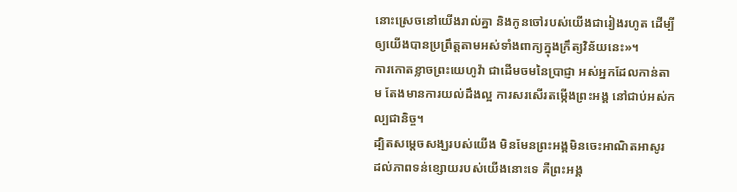នោះស្រេចនៅយើងរាល់គ្នា និងកូនចៅរបស់យើងជារៀងរហូត ដើម្បីឲ្យយើងបានប្រព្រឹត្តតាមអស់ទាំងពាក្យក្នុងក្រឹត្យវិន័យនេះ»។
ការកោតខ្លាចព្រះយេហូវ៉ា ជាដើមចមនៃប្រាជ្ញា អស់អ្នកដែលកាន់តាម តែងមានការយល់ដឹងល្អ ការសរសើរតម្កើងព្រះអង្គ នៅជាប់អស់កល្បជានិច្ច។
ដ្បិតសម្តេចសង្ឃរបស់យើង មិនមែនព្រះអង្គមិនចេះអាណិតអាសូរ ដល់ភាពទន់ខ្សោយរបស់យើងនោះទេ គឺព្រះអង្គ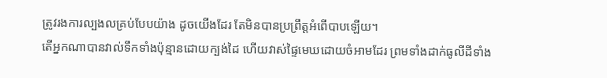ត្រូវរងការល្បងលគ្រប់បែបយ៉ាង ដូចយើងដែរ តែមិនបានប្រព្រឹត្តអំពើបាបឡើយ។
តើអ្នកណាបានវាល់ទឹកទាំងប៉ុន្មានដោយក្បង់ដៃ ហើយវាស់ផ្ទៃមេឃដោយចំអាមដែរ ព្រមទាំងដាក់ធូលីដីទាំង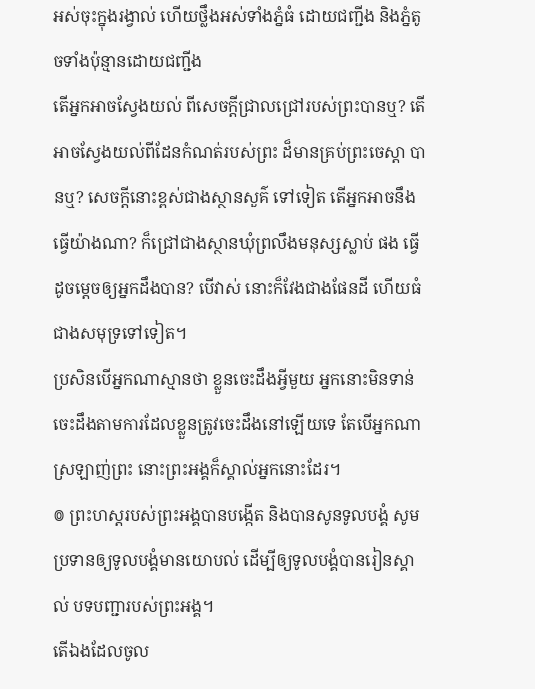អស់ចុះក្នុងរង្វាល់ ហើយថ្លឹងអស់ទាំងភ្នំធំ ដោយជញ្ជីង និងភ្នំតូចទាំងប៉ុន្មានដោយជញ្ជីង
តើអ្នកអាចស្វែងយល់ ពីសេចក្ដីជ្រាលជ្រៅរបស់ព្រះបានឬ? តើអាចស្វែងយល់ពីដែនកំណត់របស់ព្រះ ដ៏មានគ្រប់ព្រះចេស្តា បានឬ? សេចក្ដីនោះខ្ពស់ជាងស្ថានសួគ៌ ទៅទៀត តើអ្នកអាចនឹងធ្វើយ៉ាងណា? ក៏ជ្រៅជាងស្ថានឃុំព្រលឹងមនុស្សស្លាប់ ផង ធ្វើដូចម្តេចឲ្យអ្នកដឹងបាន? បើវាស់ នោះក៏វែងជាងផែនដី ហើយធំជាងសមុទ្រទៅទៀត។
ប្រសិនបើអ្នកណាស្មានថា ខ្លួនចេះដឹងអ្វីមួយ អ្នកនោះមិនទាន់ចេះដឹងតាមការដែលខ្លួនត្រូវចេះដឹងនៅឡើយទេ តែបើអ្នកណាស្រឡាញ់ព្រះ នោះព្រះអង្គក៏ស្គាល់អ្នកនោះដែរ។
៙ ព្រះហស្តរបស់ព្រះអង្គបានបង្កើត និងបានសូនទូលបង្គំ សូមប្រទានឲ្យទូលបង្គំមានយោបល់ ដើម្បីឲ្យទូលបង្គំបានរៀនស្គាល់ បទបញ្ជារបស់ព្រះអង្គ។
តើឯងដែលចូល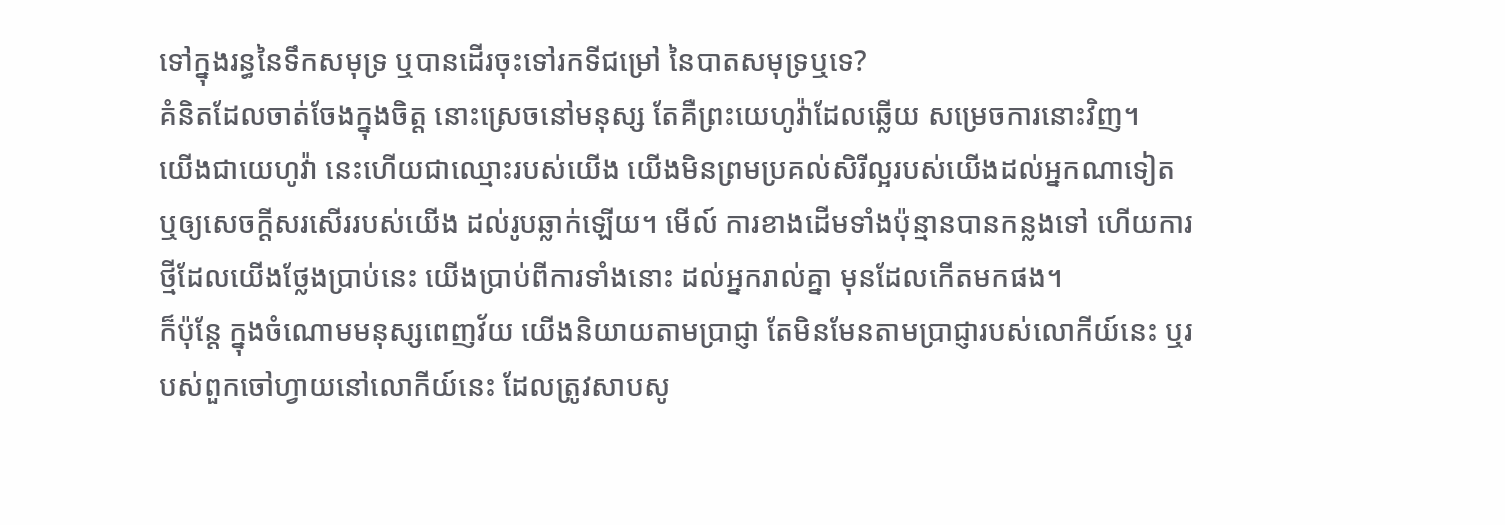ទៅក្នុងរន្ធនៃទឹកសមុទ្រ ឬបានដើរចុះទៅរកទីជម្រៅ នៃបាតសមុទ្រឬទេ?
គំនិតដែលចាត់ចែងក្នុងចិត្ត នោះស្រេចនៅមនុស្ស តែគឺព្រះយេហូវ៉ាដែលឆ្លើយ សម្រេចការនោះវិញ។
យើងជាយេហូវ៉ា នេះហើយជាឈ្មោះរបស់យើង យើងមិនព្រមប្រគល់សិរីល្អរបស់យើងដល់អ្នកណាទៀត ឬឲ្យសេចក្ដីសរសើររបស់យើង ដល់រូបឆ្លាក់ឡើយ។ មើល៍ ការខាងដើមទាំងប៉ុន្មានបានកន្លងទៅ ហើយការថ្មីដែលយើងថ្លែងប្រាប់នេះ យើងប្រាប់ពីការទាំងនោះ ដល់អ្នករាល់គ្នា មុនដែលកើតមកផង។
ក៏ប៉ុន្តែ ក្នុងចំណោមមនុស្សពេញវ័យ យើងនិយាយតាមប្រាជ្ញា តែមិនមែនតាមប្រាជ្ញារបស់លោកីយ៍នេះ ឬរបស់ពួកចៅហ្វាយនៅលោកីយ៍នេះ ដែលត្រូវសាបសូ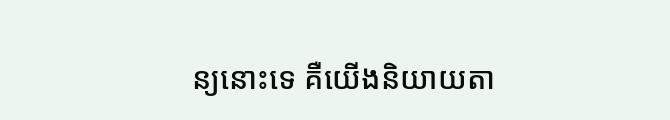ន្យនោះទេ គឺយើងនិយាយតា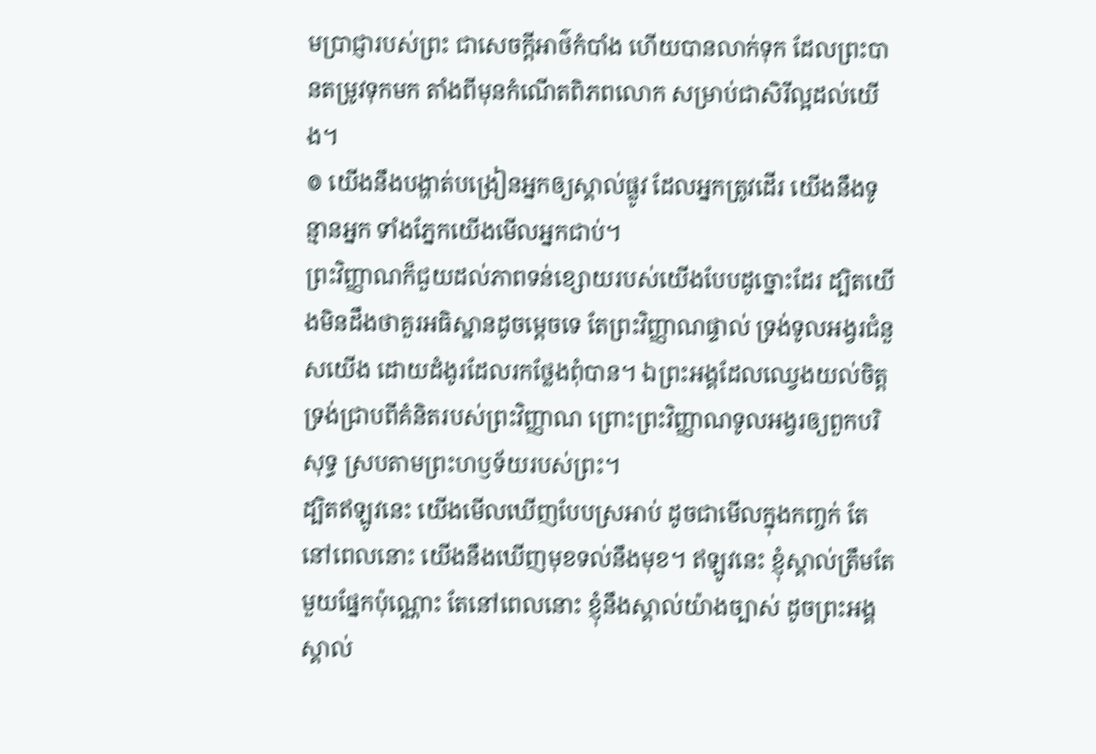មប្រាជ្ញារបស់ព្រះ ជាសេចក្តីអាថ៌កំបាំង ហើយបានលាក់ទុក ដែលព្រះបានតម្រូវទុកមក តាំងពីមុនកំណើតពិភពលោក សម្រាប់ជាសិរីល្អដល់យើង។
៙ យើងនឹងបង្ហាត់បង្រៀនអ្នកឲ្យស្គាល់ផ្លូវ ដែលអ្នកត្រូវដើរ យើងនឹងទូន្មានអ្នក ទាំងភ្នែកយើងមើលអ្នកជាប់។
ព្រះវិញ្ញាណក៏ជួយដល់ភាពទន់ខ្សោយរបស់យើងបែបដូច្នោះដែរ ដ្បិតយើងមិនដឹងថាគួរអធិស្ឋានដូចម្តេចទេ តែព្រះវិញ្ញាណផ្ទាល់ ទ្រង់ទូលអង្វរជំនួសយើង ដោយដំងូរដែលរកថ្លែងពុំបាន។ ឯព្រះអង្គដែលឈ្វេងយល់ចិត្ត ទ្រង់ជ្រាបពីគំនិតរបស់ព្រះវិញ្ញាណ ព្រោះព្រះវិញ្ញាណទូលអង្វរឲ្យពួកបរិសុទ្ធ ស្របតាមព្រះហឫទ័យរបស់ព្រះ។
ដ្បិតឥឡូវនេះ យើងមើលឃើញបែបស្រអាប់ ដូចជាមើលក្នុងកញ្ចក់ តែនៅពេលនោះ យើងនឹងឃើញមុខទល់នឹងមុខ។ ឥឡូវនេះ ខ្ញុំស្គាល់ត្រឹមតែមួយផ្នែកប៉ុណ្ណោះ តែនៅពេលនោះ ខ្ញុំនឹងស្គាល់យ៉ាងច្បាស់ ដូចព្រះអង្គស្គាល់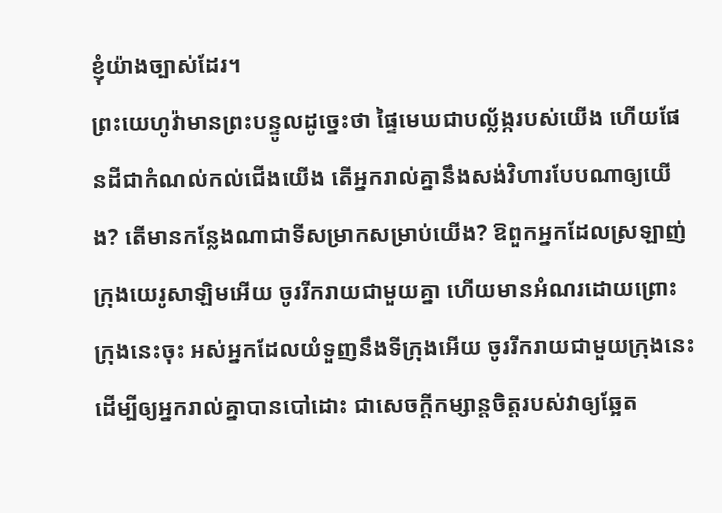ខ្ញុំយ៉ាងច្បាស់ដែរ។
ព្រះយេហូវ៉ាមានព្រះបន្ទូលដូច្នេះថា ផ្ទៃមេឃជាបល្ល័ង្ករបស់យើង ហើយផែនដីជាកំណល់កល់ជើងយើង តើអ្នករាល់គ្នានឹងសង់វិហារបែបណាឲ្យយើង? តើមានកន្លែងណាជាទីសម្រាកសម្រាប់យើង? ឱពួកអ្នកដែលស្រឡាញ់ក្រុងយេរូសាឡិមអើយ ចូររីករាយជាមួយគ្នា ហើយមានអំណរដោយព្រោះក្រុងនេះចុះ អស់អ្នកដែលយំទួញនឹងទីក្រុងអើយ ចូររីករាយជាមួយក្រុងនេះ ដើម្បីឲ្យអ្នករាល់គ្នាបានបៅដោះ ជាសេចក្ដីកម្សាន្តចិត្តរបស់វាឲ្យឆ្អែត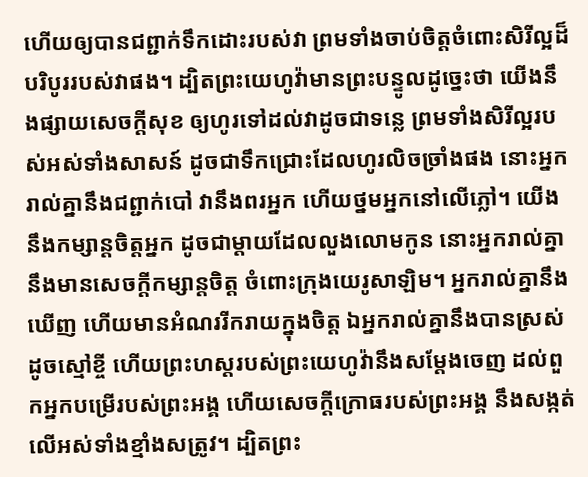ហើយឲ្យបានជព្ជាក់ទឹកដោះរបស់វា ព្រមទាំងចាប់ចិត្តចំពោះសិរីល្អដ៏បរិបូររបស់វាផង។ ដ្បិតព្រះយេហូវ៉ាមានព្រះបន្ទូលដូចេ្នះថា យើងនឹងផ្សាយសេចក្ដីសុខ ឲ្យហូរទៅដល់វាដូចជាទន្លេ ព្រមទាំងសិរីល្អរបស់អស់ទាំងសាសន៍ ដូចជាទឹកជ្រោះដែលហូរលិចច្រាំងផង នោះអ្នករាល់គ្នានឹងជព្ជាក់បៅ វានឹងពរអ្នក ហើយថ្នមអ្នកនៅលើភ្លៅ។ យើងនឹងកម្សាន្តចិត្តអ្នក ដូចជាម្តាយដែលលួងលោមកូន នោះអ្នករាល់គ្នានឹងមានសេចក្ដីកម្សាន្តចិត្ត ចំពោះក្រុងយេរូសាឡិម។ អ្នករាល់គ្នានឹងឃើញ ហើយមានអំណររីករាយក្នុងចិត្ត ឯអ្នករាល់គ្នានឹងបានស្រស់ដូចស្មៅខ្ចី ហើយព្រះហស្តរបស់ព្រះយេហូវ៉ានឹងសម្ដែងចេញ ដល់ពួកអ្នកបម្រើរបស់ព្រះអង្គ ហើយសេចក្ដីក្រោធរបស់ព្រះអង្គ នឹងសង្កត់លើអស់ទាំងខ្មាំងសត្រូវ។ ដ្បិតព្រះ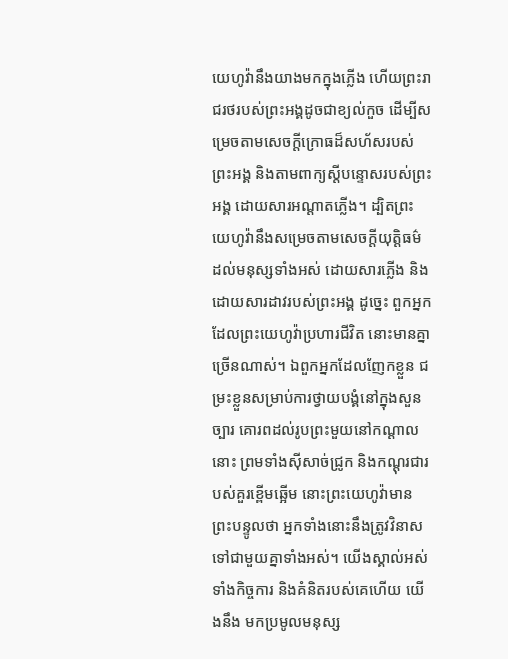យេហូវ៉ានឹងយាងមកក្នុងភ្លើង ហើយព្រះរាជរថរបស់ព្រះអង្គដូចជាខ្យល់កួច ដើម្បីសម្រេចតាមសេចក្ដីក្រោធដ៏សហ័សរបស់ព្រះអង្គ និងតាមពាក្យស្តីបន្ទោសរបស់ព្រះអង្គ ដោយសារអណ្ដាតភ្លើង។ ដ្បិតព្រះយេហូវ៉ានឹងសម្រេចតាមសេចក្ដីយុត្តិធម៌ ដល់មនុស្សទាំងអស់ ដោយសារភ្លើង និងដោយសារដាវរបស់ព្រះអង្គ ដូច្នេះ ពួកអ្នកដែលព្រះយេហូវ៉ាប្រហារជីវិត នោះមានគ្នាច្រើនណាស់។ ឯពួកអ្នកដែលញែកខ្លួន ជម្រះខ្លួនសម្រាប់ការថ្វាយបង្គំនៅក្នុងសួនច្បារ គោរពដល់រូបព្រះមួយនៅកណ្ដាលនោះ ព្រមទាំងស៊ីសាច់ជ្រូក និងកណ្តុរជារបស់គួរខ្ពើមឆ្អើម នោះព្រះយេហូវ៉ាមានព្រះបន្ទូលថា អ្នកទាំងនោះនឹងត្រូវវិនាសទៅជាមួយគ្នាទាំងអស់។ យើងស្គាល់អស់ទាំងកិច្ចការ និងគំនិតរបស់គេហើយ យើងនឹង មកប្រមូលមនុស្ស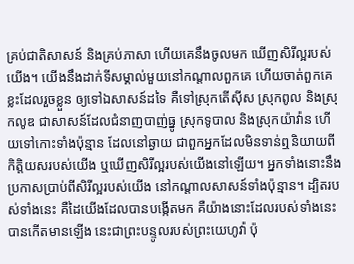គ្រប់ជាតិសាសន៍ និងគ្រប់ភាសា ហើយគេនឹងចូលមក ឃើញសិរីល្អរបស់យើង។ យើងនឹងដាក់ទីសម្គាល់មួយនៅកណ្ដាលពួកគេ ហើយចាត់ពួកគេខ្លះដែលរួចខ្លួន ឲ្យទៅឯសាសន៍ដទៃ គឺទៅស្រុកតើស៊ីស ស្រុកពូល និងស្រុកលូឌ ជាសាសន៍ដែលជំនាញបាញ់ធ្នូ ស្រុកទូបាល និងស្រុកយ៉ាវ៉ាន ហើយទៅកោះទាំងប៉ុន្មាន ដែលនៅឆ្ងាយ ជាពួកអ្នកដែលមិនទាន់ឮនិយាយពីកិត្តិយសរបស់យើង ឬឃើញសិរីល្អរបស់យើងនៅឡើយ។ អ្នកទាំងនោះនឹងប្រកាសប្រាប់ពីសិរីល្អរបស់យើង នៅកណ្ដាលសាសន៍ទាំងប៉ុន្មាន។ ដ្បិតរបស់ទាំងនេះ គឺដៃយើងដែលបានបង្កើតមក គឺយ៉ាងនោះដែលរបស់ទាំងនេះបានកើតមានឡើង នេះជាព្រះបន្ទូលរបស់ព្រះយេហូវ៉ា ប៉ុ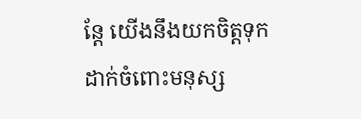ន្តែ យើងនឹងយកចិត្តទុកដាក់ចំពោះមនុស្ស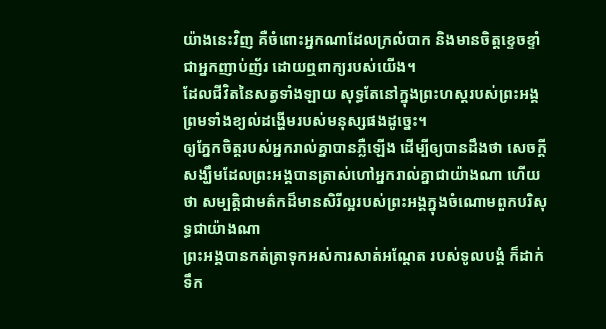យ៉ាងនេះវិញ គឺចំពោះអ្នកណាដែលក្រលំបាក និងមានចិត្តខ្ទេចខ្ទាំ ជាអ្នកញាប់ញ័រ ដោយឮពាក្យរបស់យើង។
ដែលជីវិតនៃសត្វទាំងឡាយ សុទ្ធតែនៅក្នុងព្រះហស្តរបស់ព្រះអង្គ ព្រមទាំងខ្យល់ដង្ហើមរបស់មនុស្សផងដូច្នេះ។
ឲ្យភ្នែកចិត្តរបស់អ្នករាល់គ្នាបានភ្លឺឡើង ដើម្បីឲ្យបានដឹងថា សេចក្ដីសង្ឃឹមដែលព្រះអង្គបានត្រាស់ហៅអ្នករាល់គ្នាជាយ៉ាងណា ហើយថា សម្បត្តិជាមត៌កដ៏មានសិរីល្អរបស់ព្រះអង្គក្នុងចំណោមពួកបរិសុទ្ធជាយ៉ាងណា
ព្រះអង្គបានកត់ត្រាទុកអស់ការសាត់អណ្តែត របស់ទូលបង្គំ ក៏ដាក់ទឹក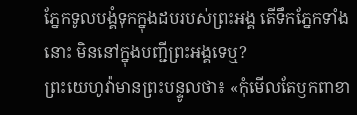ភ្នែកទូលបង្គំទុកក្នុងដបរបស់ព្រះអង្គ តើទឹកភ្នែកទាំងនោះ មិននៅក្នុងបញ្ជីព្រះអង្គទេឬ?
ព្រះយេហូវ៉ាមានព្រះបន្ទូលថា៖ «កុំមើលតែឫកពាខា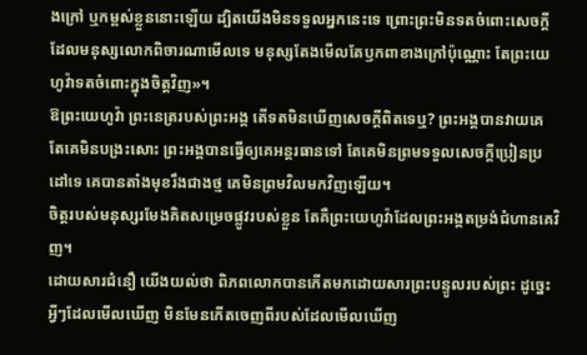ងក្រៅ ឬកម្ពស់ខ្លួននោះឡើយ ដ្បិតយើងមិនទទួលអ្នកនេះទេ ព្រោះព្រះមិនទតចំពោះសេចក្ដីដែលមនុស្សលោកពិចារណាមើលទេ មនុស្សតែងមើលតែឫកពាខាងក្រៅប៉ុណ្ណោះ តែព្រះយេហូវ៉ាទតចំពោះក្នុងចិត្តវិញ»។
ឱព្រះយេហូវ៉ា ព្រះនេត្ររបស់ព្រះអង្គ តើទតមិនឃើញសេចក្ដីពិតទេឬ? ព្រះអង្គបានវាយគេ តែគេមិនបង្រះសោះ ព្រះអង្គបានធ្វើឲ្យគេអន្តរធានទៅ តែគេមិនព្រមទទួលសេចក្ដីប្រៀនប្រដៅទេ គេបានតាំងមុខរឹងជាងថ្ម គេមិនព្រមវិលមកវិញឡើយ។
ចិត្តរបស់មនុស្សរមែងគិតសម្រេចផ្លូវរបស់ខ្លួន តែគឺព្រះយេហូវ៉ាដែលព្រះអង្គតម្រង់ជំហានគេវិញ។
ដោយសារជំនឿ យើងយល់ថា ពិភពលោកបានកើតមកដោយសារព្រះបន្ទូលរបស់ព្រះ ដូច្នេះ អ្វីៗដែលមើលឃើញ មិនមែនកើតចេញពីរបស់ដែលមើលឃើញ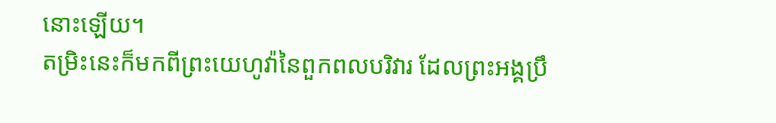នោះឡើយ។
តម្រិះនេះក៏មកពីព្រះយេហូវ៉ានៃពួកពលបរិវារ ដែលព្រះអង្គប្រឹ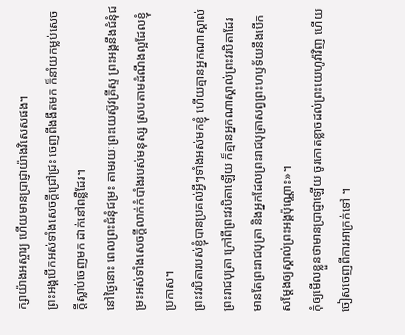ក្សាយ៉ាងអស្ចារ្យ ហើយមានប្រាជ្ញាយ៉ាងវិសេសផង។
ព្រះអង្គបើកអស់ទាំងសេចក្ដីជ្រៅជ្រះ ចេញពីងងឹតមក ក៏នាំយកម្លប់សេចក្ដីស្លាប់ចេញមក ដាក់នៅពន្លឺដែរ។
នៅថ្ងៃនោះ ពេលព្រះជំនុំជម្រះ តាមរយៈព្រះយេស៊ូវគ្រីស្ទ ព្រះអង្គនឹងជំនុំជម្រះអស់ទាំងសេចក្ដីលាក់កំបាំងរបស់មនុស្ស ស្របតាមដំណឹងល្អដែលខ្ញុំប្រកាស។
ព្រះវរបិតារបស់ខ្ញុំបានប្រគល់អ្វីៗទាំងអស់មកខ្ញុំ ហើយគ្មានអ្នកណាស្គាល់ព្រះរាជបុត្រា ក្រៅពីព្រះវរបិតាឡើយ ក៏គ្មានអ្នកណាស្គាល់ព្រះវរបិតាដែរ មានតែព្រះរាជបុត្រា និងអ្នកដែលព្រះរាជបុត្រាសព្វព្រះហឫទ័យនឹងបើកសម្តែងឲ្យស្គាល់ព្រះអង្គប៉ុណ្ណោះ»។
កុំឲ្យមើលខ្លួនថាមានប្រាជ្ញាឡើយ ចូរកោតខ្លាចដល់ព្រះយេហូវ៉ាវិញ ហើយចៀសចេញពីការអាក្រក់ទៅ ។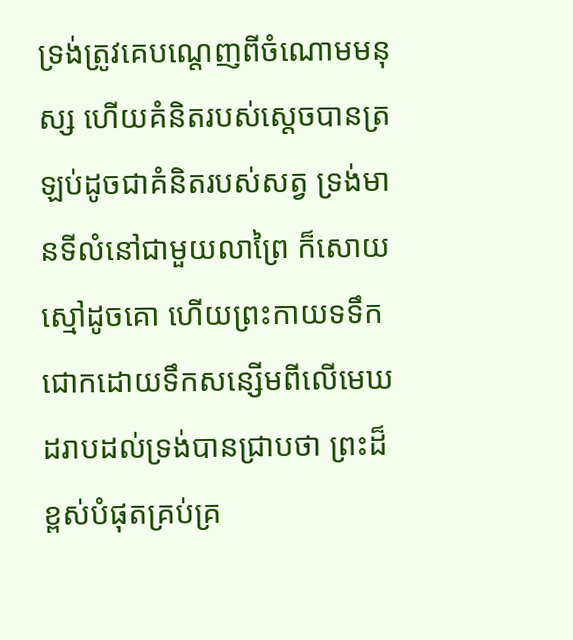ទ្រង់ត្រូវគេបណ្តេញពីចំណោមមនុស្ស ហើយគំនិតរបស់ស្ដេចបានត្រឡប់ដូចជាគំនិតរបស់សត្វ ទ្រង់មានទីលំនៅជាមួយលាព្រៃ ក៏សោយស្មៅដូចគោ ហើយព្រះកាយទទឹកជោកដោយទឹកសន្សើមពីលើមេឃ ដរាបដល់ទ្រង់បានជ្រាបថា ព្រះដ៏ខ្ពស់បំផុតគ្រប់គ្រ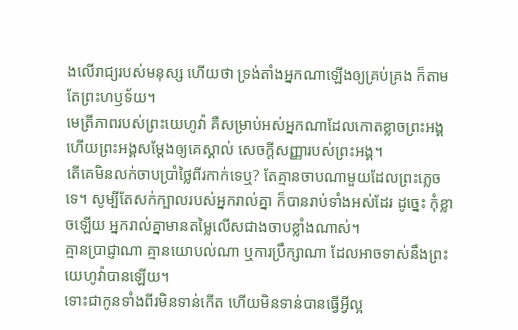ងលើរាជ្យរបស់មនុស្ស ហើយថា ទ្រង់តាំងអ្នកណាឡើងឲ្យគ្រប់គ្រង ក៏តាមតែព្រះហឫទ័យ។
មេត្រីភាពរបស់ព្រះយេហូវ៉ា គឺសម្រាប់អស់អ្នកណាដែលកោតខ្លាចព្រះអង្គ ហើយព្រះអង្គសម្ដែងឲ្យគេស្គាល់ សេចក្ដីសញ្ញារបស់ព្រះអង្គ។
តើគេមិនលក់ចាបប្រាំថ្លៃពីរកាក់ទេឬ? តែគ្មានចាបណាមួយដែលព្រះភ្លេចទេ។ សូម្បីតែសក់ក្បាលរបស់អ្នករាល់គ្នា ក៏បានរាប់ទាំងអស់ដែរ ដូច្នេះ កុំខ្លាចឡើយ អ្នករាល់គ្នាមានតម្លៃលើសជាងចាបខ្លាំងណាស់។
គ្មានប្រាជ្ញាណា គ្មានយោបល់ណា ឬការប្រឹក្សាណា ដែលអាចទាស់នឹងព្រះយេហូវ៉ាបានឡើយ។
ទោះជាកូនទាំងពីរមិនទាន់កើត ហើយមិនទាន់បានធ្វើអ្វីល្អ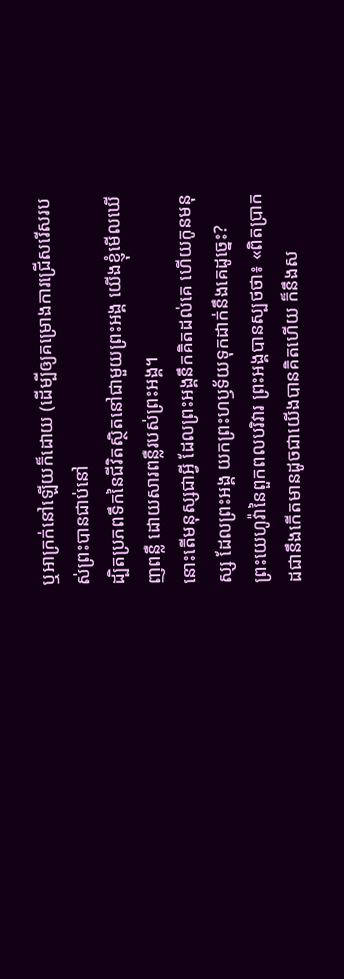ឬអាក្រក់នៅឡើយក៏ដោយ (ដើម្បីឲ្យគម្រោងការជ្រើសរើសរបស់ព្រះបានជាប់នៅ
ដ្បិតប្រភពទឹកនៃជីវិតស្ថិតនៅជាមួយព្រះអង្គ យើងខ្ញុំមើលឃើញពន្លឺ ដោយសារពន្លឺរបស់ព្រះអង្គ។
នោះតើមនុស្សជាអ្វី ដែលព្រះអង្គនឹកគិតដល់គេ ហើយកូនមនុស្ស ដែលព្រះអង្គ យកព្រះហឫទ័យទុកដាក់នឹងគេដូច្នេះ?
ព្រះយេហូវ៉ានៃពួកពលបរិវារ ព្រះអង្គបានស្បថថា៖ «ពិតប្រាកដជានឹងកើតមានដូចជាយើងបានគិតហើយ ក៏នឹងស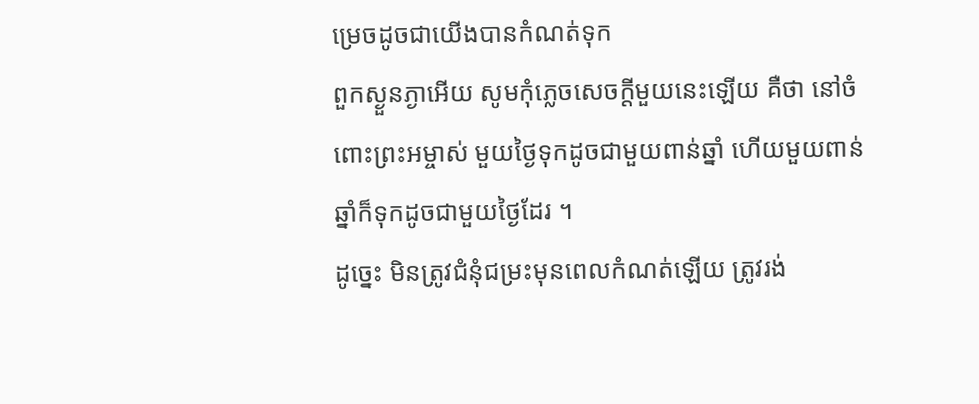ម្រេចដូចជាយើងបានកំណត់ទុក
ពួកស្ងួនភ្ងាអើយ សូមកុំភ្លេចសេចក្ដីមួយនេះឡើយ គឺថា នៅចំពោះព្រះអម្ចាស់ មួយថ្ងៃទុកដូចជាមួយពាន់ឆ្នាំ ហើយមួយពាន់ឆ្នាំក៏ទុកដូចជាមួយថ្ងៃដែរ ។
ដូច្នេះ មិនត្រូវជំនុំជម្រះមុនពេលកំណត់ឡើយ ត្រូវរង់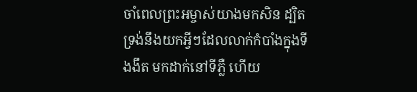ចាំពេលព្រះអម្ចាស់យាងមកសិន ដ្បិតទ្រង់នឹងយកអ្វីៗដែលលាក់កំបាំងក្នុងទីងងឹត មកដាក់នៅទីភ្លឺ ហើយ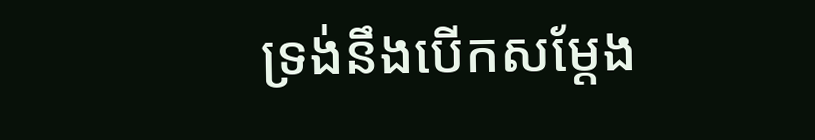ទ្រង់នឹងបើកសម្ដែង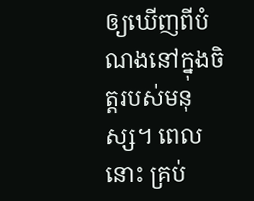ឲ្យឃើញពីបំណងនៅក្នុងចិត្តរបស់មនុស្ស។ ពេលនោះ គ្រប់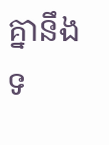គ្នានឹងទ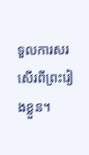ទួលការសរសើរពីព្រះរៀងខ្លួន។